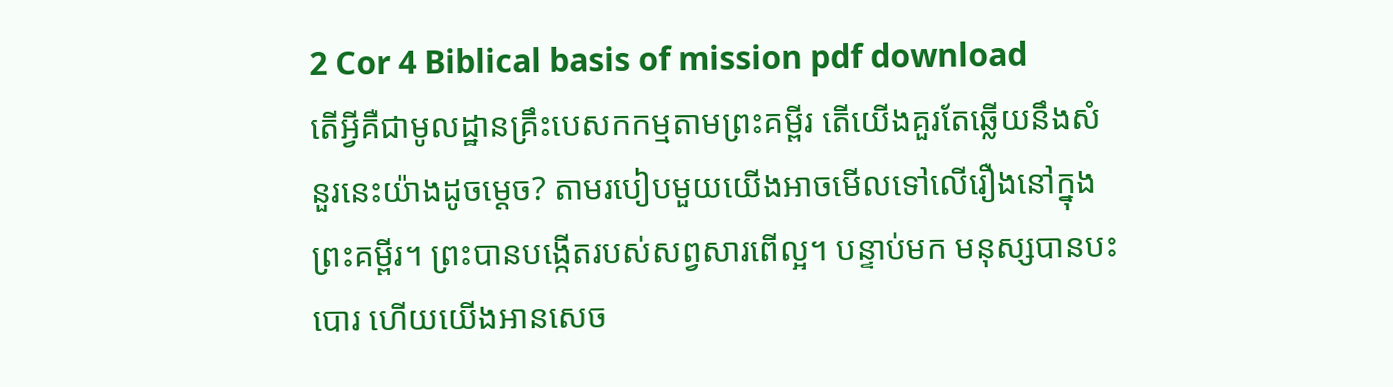2 Cor 4 Biblical basis of mission pdf download
តើអ្វីគឺជាមូលដ្ឋានគ្រឹះបេសកកម្មតាមព្រះគម្ពីរ តើយើងគួរតែឆ្លើយនឹងសំនួរនេះយ៉ាងដូចម្តេច? តាមរបៀបមួយយើងអាចមើលទៅលើរឿងនៅក្នុងព្រះគម្ពីរ។ ព្រះបានបង្កើតរបស់សព្វសារពើល្អ។ បន្ទាប់មក មនុស្សបានបះបោរ ហើយយើងអានសេច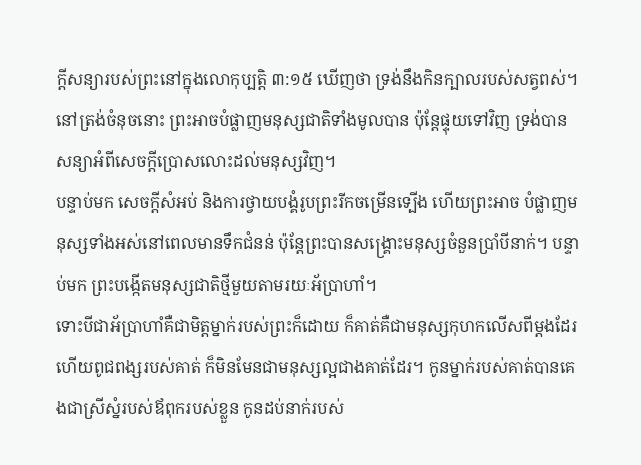ក្តីសន្យារបស់ព្រះនៅក្នុងលោកុប្បត្ដិ ៣:១៥ ឃើញថា ទ្រង់នឹងកិនក្បាលរបស់សត្វពស់។ នៅត្រង់ចំនុចនោះ ព្រះអាចបំផ្លាញមនុស្សជាតិទាំងមូលបាន ប៉ុន្តែផ្ទុយទៅវិញ ទ្រង់បានសន្យាអំពីសេចក្តីប្រោសលោះដល់មនុស្សវិញ។
បន្ទាប់មក សេចក្តីសំអប់ និងការថ្វាយបង្គំរូបព្រះរីកចម្រើនទ្បើង ហើយព្រះអាច បំផ្លាញមនុស្សទាំងអស់នៅពេលមានទឹកជំនន់ ប៉ុន្តែព្រះបានសង្គ្រោះមនុស្សចំនួនប្រាំបីនាក់។ បន្ទាប់មក ព្រះបង្កើតមនុស្សជាតិថ្មីមួយតាមរយៈអ័ប្រាហាំ។
ទោះបីជាអ័ប្រាហាំគឺជាមិត្តម្នាក់របស់ព្រះក៏ដោយ ក៏គាត់គឺជាមនុស្សកុហកលើសពីម្តងដែរ ហើយពូជពង្សរបស់គាត់ ក៏មិនមែនជាមនុស្សល្អជាងគាត់ដែរ។ កូនម្នាក់របស់គាត់បានគេងជាស្រីស្នំរបស់ឪពុករបស់ខ្លួន កូនដប់នាក់របស់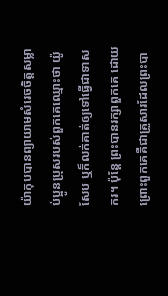យ៉ាកុបបានព្យាយាមសំរេចចិត្តសម្លាប់ប្អូនប្រុសរបស់ពួកគេឈ្មោះថា យ៉ូសែប ឬក៏លក់គាត់ឲ្យទៅធ្វើជាទាសករ។ ប៉ុន្តែ ព្រះបានរក្សាពួកគេ ដោយព្រោះពួកគេគឺជាគ្រួសារដែលព្រះបា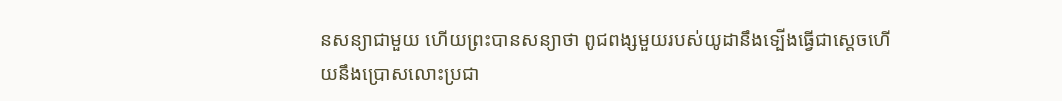នសន្យាជាមួយ ហើយព្រះបានសន្យាថា ពូជពង្សមួយរបស់យូដានឹងទ្បើងធ្វើជាស្តេចហើយនឹងប្រោសលោះប្រជា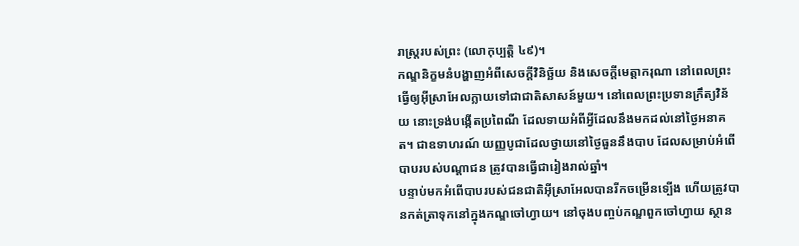រាស្ត្ររបស់ព្រះ (លោកុប្បត្ដិ ៤៩)។
កណ្ឌនិក្ខមនំបង្ហាញអំពីសេចក្តីវិនិច្ឆ័យ និងសេចក្តីមេត្តាករុណា នៅពេលព្រះធ្វើឲ្យអ៊ីស្រាអែលក្លាយទៅជាជាតិសាសន៍មួយ។ នៅពេលព្រះប្រទានក្រឹត្យវិន័យ នោះទ្រង់បង្កើតប្រពៃណី ដែលទាយអំពីអ្វីដែលនឹងមកដល់នៅថ្ងៃអនាគត។ ជាឧទាហរណ៍ យញ្ញបូជាដែលថ្វាយនៅថ្ងៃធួននឹងបាប ដែលសម្រាប់អំពើបាបរបស់បណ្តាជន ត្រូវបានធ្វើជារៀងរាល់ឆ្នាំ។
បន្ទាប់មកអំពើបាបរបស់ជនជាតិអ៊ីស្រាអែលបានរីកចម្រើនទ្បើង ហើយត្រូវបានកត់ត្រាទុកនៅក្នុងកណ្ឌចៅហ្វាយ។ នៅចុងបញ្ចប់កណ្ឌពួកចៅហ្វាយ ស្ថាន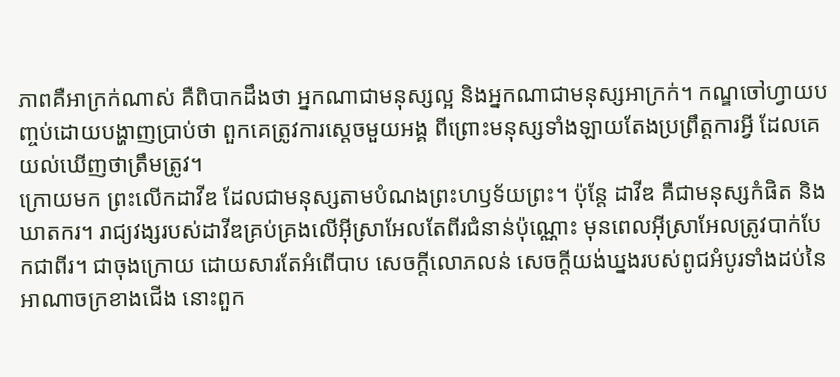ភាពគឺអាក្រក់ណាស់ គឺពិបាកដឹងថា អ្នកណាជាមនុស្សល្អ និងអ្នកណាជាមនុស្សអាក្រក់។ កណ្ឌចៅហ្វាយបញ្ចប់ដោយបង្ហាញប្រាប់ថា ពួកគេត្រូវការស្តេចមួយអង្គ ពីព្រោះមនុស្សទាំងឡាយតែងប្រព្រឹត្តការអ្វី ដែលគេយល់ឃើញថាត្រឹមត្រូវ។
ក្រោយមក ព្រះលើកដាវីឌ ដែលជាមនុស្សតាមបំណងព្រះហឫទ័យព្រះ។ ប៉ុន្តែ ដាវីឌ គឺជាមនុស្សកំផិត និងឃាតករ។ រាជ្យវង្សរបស់ដាវីឌគ្រប់គ្រងលើអ៊ីស្រាអែលតែពីរជំនាន់ប៉ុណ្ណោះ មុនពេលអ៊ីស្រាអែលត្រូវបាក់បែកជាពីរ។ ជាចុងក្រោយ ដោយសារតែអំពើបាប សេចក្តីលោភលន់ សេចក្តីយង់ឃ្នងរបស់ពូជអំបូរទាំងដប់នៃអាណាចក្រខាងជើង នោះពួក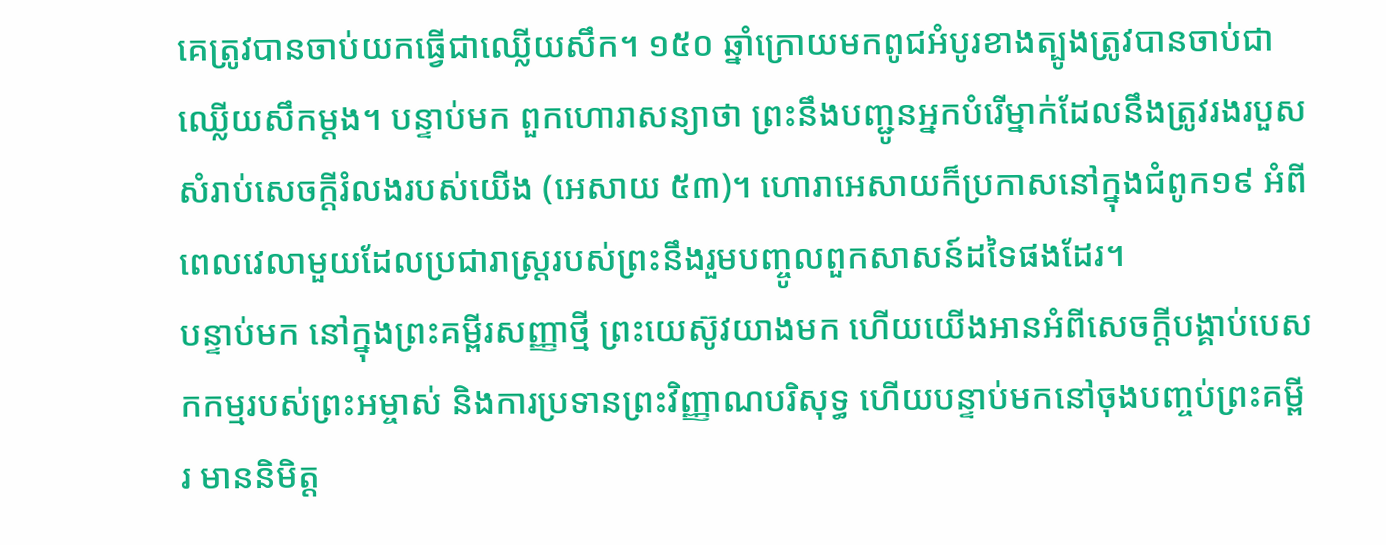គេត្រូវបានចាប់យកធ្វើជាឈ្លើយសឹក។ ១៥០ ឆ្នាំក្រោយមកពូជអំបូរខាងត្បូងត្រូវបានចាប់ជាឈ្លើយសឹកម្តង។ បន្ទាប់មក ពួកហោរាសន្យាថា ព្រះនឹងបញ្ជូនអ្នកបំរើម្នាក់ដែលនឹងត្រូវរងរបួសសំរាប់សេចក្តីរំលងរបស់យើង (អេសាយ ៥៣)។ ហោរាអេសាយក៏ប្រកាសនៅក្នុងជំពូក១៩ អំពីពេលវេលាមួយដែលប្រជារាស្ត្ររបស់ព្រះនឹងរួមបញ្ចូលពួកសាសន៍ដទៃផងដែរ។
បន្ទាប់មក នៅក្នុងព្រះគម្ពីរសញ្ញាថ្មី ព្រះយេស៊ូវយាងមក ហើយយើងអានអំពីសេចក្តីបង្គាប់បេសកកម្មរបស់ព្រះអម្ចាស់ និងការប្រទានព្រះវិញ្ញាណបរិសុទ្ធ ហើយបន្ទាប់មកនៅចុងបញ្ចប់ព្រះគម្ពីរ មាននិមិត្ត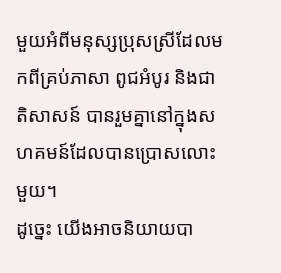មួយអំពីមនុស្សប្រុសស្រីដែលមកពីគ្រប់ភាសា ពូជអំបូរ និងជាតិសាសន៍ បានរួមគ្នានៅក្នុងសហគមន៍ដែលបានប្រោសលោះមួយ។
ដូច្នេះ យើងអាចនិយាយបា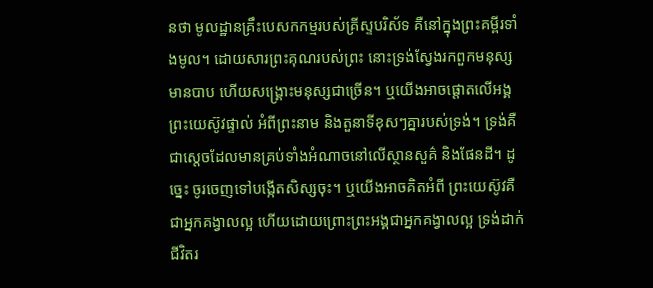នថា មូលដ្ឋានគ្រឹះបេសកកម្មរបស់គ្រីស្ទបរិស័ទ គឺនៅក្នុងព្រះគម្ពីរទាំងមូល។ ដោយសារព្រះគុណរបស់ព្រះ នោះទ្រង់ស្វែងរកពួកមនុស្សមានបាប ហើយសង្គ្រោះមនុស្សជាច្រើន។ ឬយើងអាចផ្ដោតលើអង្គព្រះយេស៊ូវផ្ទាល់ អំពីព្រះនាម និងតួនាទីខុសៗគ្នារបស់ទ្រង់។ ទ្រង់គឺជាស្តេចដែលមានគ្រប់ទាំងអំណាចនៅលើស្ថានសួគ៌ និងផែនដី។ ដូច្នេះ ចូរចេញទៅបង្កើតសិស្សចុះ។ ឬយើងអាចគិតអំពី ព្រះយេស៊ូវគឺជាអ្នកគង្វាលល្អ ហើយដោយព្រោះព្រះអង្គជាអ្នកគង្វាលល្អ ទ្រង់ដាក់ជីវិតរ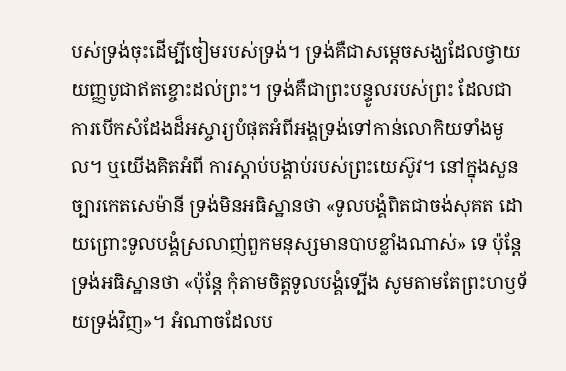បស់ទ្រង់ចុះដើម្បីចៀមរបស់ទ្រង់។ ទ្រង់គឺជាសម្តេចសង្ឃដែលថ្វាយយញ្ញបូជាឥតខ្ចោះដល់ព្រះ។ ទ្រង់គឺជាព្រះបន្ទូលរបស់ព្រះ ដែលជាការបើកសំដែងដ៏អស្ចារ្យបំផុតអំពីអង្គទ្រង់ទៅកាន់លោកិយទាំងមូល។ ឬយើងគិតអំពី ការស្តាប់បង្គាប់របស់ព្រះយេស៊ូវ។ នៅក្នុងសួនច្បារកេតសេម៉ានី ទ្រង់មិនអធិស្ឋានថា «ទូលបង្គំពិតជាចង់សុគត ដោយព្រោះទូលបង្គំស្រលាញ់ពួកមនុស្សមានបាបខ្លាំងណាស់» ទេ ប៉ុន្តែទ្រង់អធិស្ឋានថា «ប៉ុន្តែ កុំតាមចិត្តទូលបង្គំទ្បើង សូមតាមតែព្រះហឫទ័យទ្រង់វិញ»។ អំណាចដែលប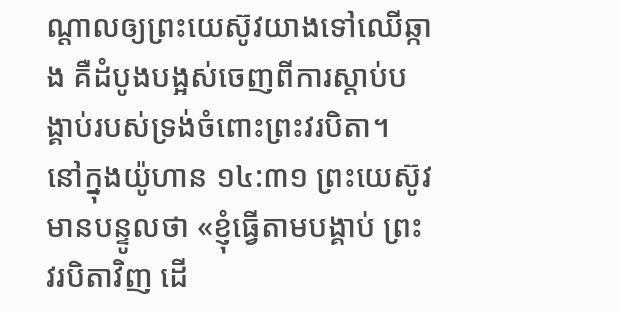ណ្តាលឲ្យព្រះយេស៊ូវយាងទៅឈើឆ្កាង គឺដំបូងបង្អស់ចេញពីការស្តាប់បង្គាប់របស់ទ្រង់ចំពោះព្រះវរបិតា។ នៅក្នុងយ៉ូហាន ១៤:៣១ ព្រះយេស៊ូវមានបន្ទូលថា «ខ្ញុំធ្វើតាមបង្គាប់ ព្រះវរបិតាវិញ ដើ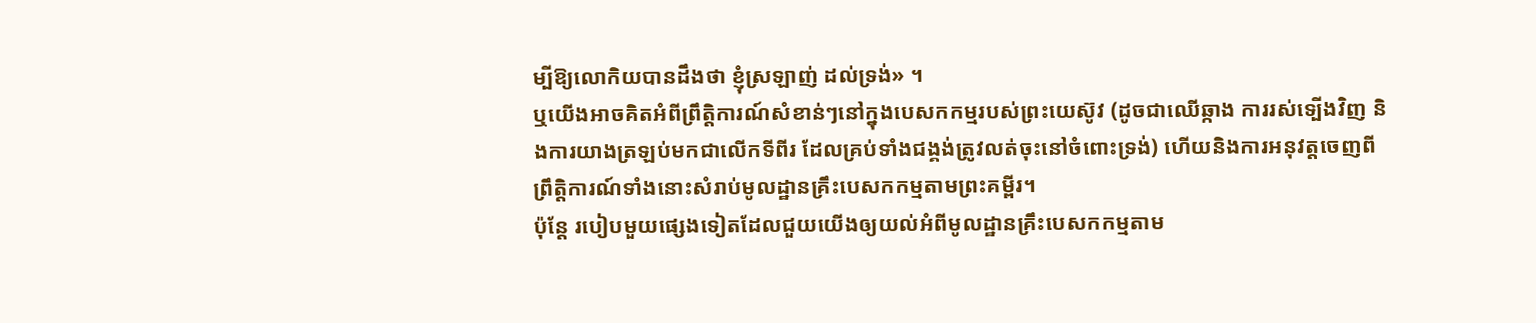ម្បីឱ្យលោកិយបានដឹងថា ខ្ញុំស្រឡាញ់ ដល់ទ្រង់» ។
ឬយើងអាចគិតអំពីព្រឹត្តិការណ៍សំខាន់ៗនៅក្នុងបេសកកម្មរបស់ព្រះយេស៊ូវ (ដូចជាឈើឆ្កាង ការរស់ទ្បើងវិញ និងការយាងត្រឡប់មកជាលើកទីពីរ ដែលគ្រប់ទាំងជង្គង់ត្រូវលត់ចុះនៅចំពោះទ្រង់) ហើយនិងការអនុវត្តចេញពីព្រឹត្តិការណ៍ទាំងនោះសំរាប់មូលដ្ឋានគ្រឹះបេសកកម្មតាមព្រះគម្ពីរ។
ប៉ុន្តែ របៀបមួយផ្សេងទៀតដែលជួយយើងឲ្យយល់អំពីមូលដ្ឋានគ្រឹះបេសកកម្មតាម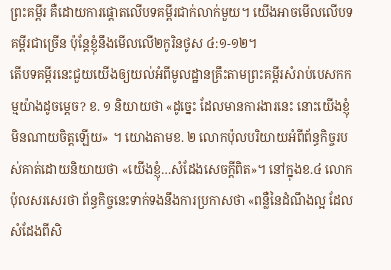ព្រះគម្ពីរ គឺដោយការផ្ដោតលើបទគម្ពីរជាក់លាក់មួយ។ យើងអាចមើលលើបទគម្ពីរជាច្រើន ប៉ុន្តែខ្ញុំនឹងមើលលើ២កូរិនថូស ៤:១-១២។
តើបទគម្ពីរនេះជួយយើងឲ្យយល់អំពីមូលដ្ឋានគ្រឹះតាមព្រះគម្ពីរសំរាប់បេសកកម្មយ៉ាងដូចម្តេច? ខ. ១ និយាយថា «ដូច្នេះ ដែលមានការងារនេះ នោះយើងខ្ញុំមិនណាយចិត្តឡើយ» ។ យោងតាមខ. ២ លោកប៉ុលបរិយាយអំពីព័ន្ធកិច្ចរបស់គាត់ដោយនិយាយថា «យើងខ្ញុំ…សំដែងសេចក្តីពិត»។ នៅក្នុងខ.៤ លោកប៉ុលសរសេរថា ព័ន្ធកិច្ចនេះទាក់ទងនឹងការប្រកាសថា «ពន្លឺនៃដំណឹងល្អ ដែលសំដែងពីសិ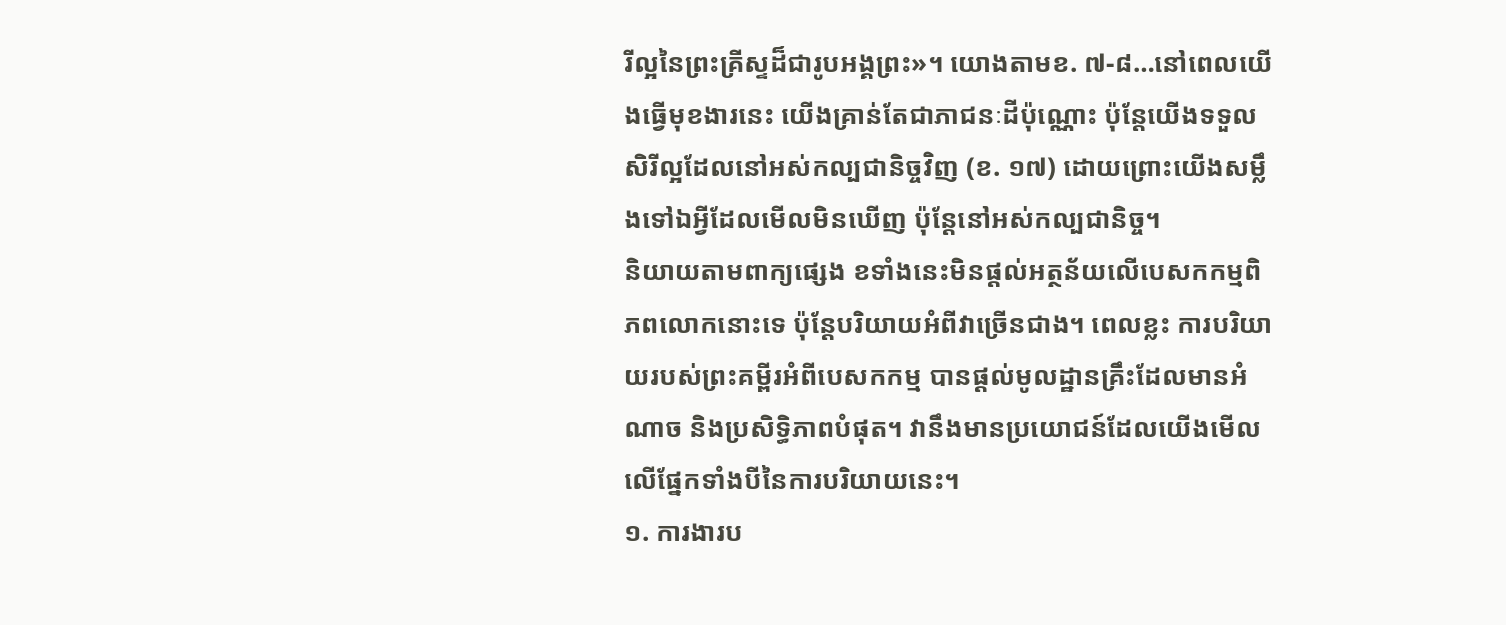រីល្អនៃព្រះគ្រីស្ទដ៏ជារូបអង្គព្រះ»។ យោងតាមខ. ៧-៨…នៅពេលយើងធ្វើមុខងារនេះ យើងគ្រាន់តែជាភាជនៈដីប៉ុណ្ណោះ ប៉ុន្តែយើងទទួលសិរីល្អដែលនៅអស់កល្បជានិច្ចវិញ (ខ. ១៧) ដោយព្រោះយើងសម្លឹងទៅឯអ្វីដែលមើលមិនឃើញ ប៉ុន្តែនៅអស់កល្បជានិច្ច។
និយាយតាមពាក្យផ្សេង ខទាំងនេះមិនផ្តល់អត្ថន័យលើបេសកកម្មពិភពលោកនោះទេ ប៉ុន្តែបរិយាយអំពីវាច្រើនជាង។ ពេលខ្លះ ការបរិយាយរបស់ព្រះគម្ពីរអំពីបេសកកម្ម បានផ្ដល់មូលដ្ឋានគ្រឹះដែលមានអំណាច និងប្រសិទ្ធិភាពបំផុត។ វានឹងមានប្រយោជន៍ដែលយើងមើលលើផ្នែកទាំងបីនៃការបរិយាយនេះ។
១. ការងារប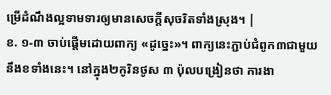ម្រើដំណឹងល្អទាមទារឲ្យមានសេចក្តីសុចរិតទាំងស្រុង។ |
ខ. ១-៣ ចាប់ផ្តើមដោយពាក្យ «ដូច្នេះ»។ ពាក្យនេះភ្ជាប់ជំពូក៣ជាមួយនឹងខទាំងនេះ។ នៅក្នុង២កូរិនថូស ៣ ប៉ុលបង្រៀនថា ការងា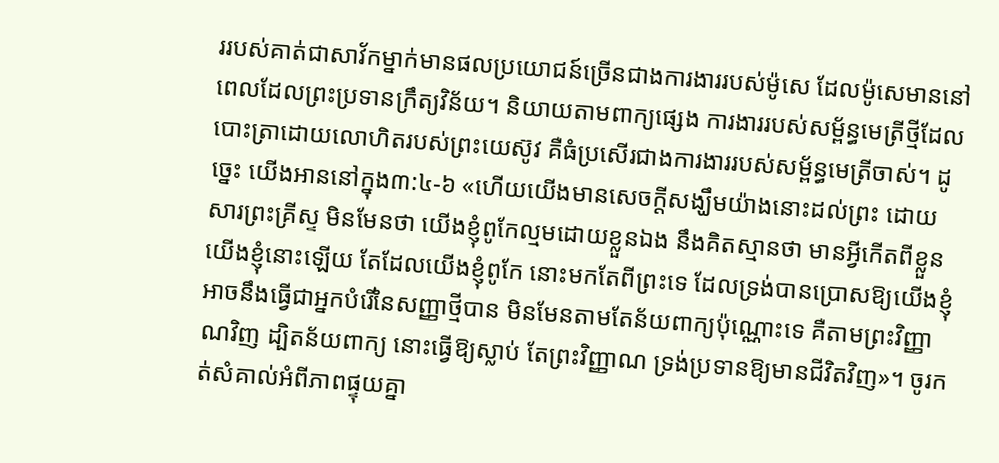ររបស់គាត់ជាសាវ័កម្នាក់មានផលប្រយោជន៍ច្រើនជាងការងាររបស់ម៉ូសេ ដែលម៉ូសេមាននៅពេលដែលព្រះប្រទានក្រឹត្យវិន័យ។ និយាយតាមពាក្យផ្សេង ការងាររបស់សម្ព័ន្ធមេត្រីថ្មីដែលបោះត្រាដោយលោហិតរបស់ព្រះយេស៊ូវ គឺធំប្រសើរជាងការងាររបស់សម្ព័ន្ធមេត្រីចាស់។ ដូច្នេះ យើងអាននៅក្នុង៣:៤-៦ «ហើយយើងមានសេចក្តីសង្ឃឹមយ៉ាងនោះដល់ព្រះ ដោយសារព្រះគ្រីស្ទ មិនមែនថា យើងខ្ញុំពូកែល្មមដោយខ្លួនឯង នឹងគិតស្មានថា មានអ្វីកើតពីខ្លួនយើងខ្ញុំនោះឡើយ តែដែលយើងខ្ញុំពូកែ នោះមកតែពីព្រះទេ ដែលទ្រង់បានប្រោសឱ្យយើងខ្ញុំអាចនឹងធ្វើជាអ្នកបំរើនៃសញ្ញាថ្មីបាន មិនមែនតាមតែន័យពាក្យប៉ុណ្ណោះទេ គឺតាមព្រះវិញ្ញាណវិញ ដ្បិតន័យពាក្យ នោះធ្វើឱ្យស្លាប់ តែព្រះវិញ្ញាណ ទ្រង់ប្រទានឱ្យមានជីវិតវិញ»។ ចូរកត់សំគាល់អំពីភាពផ្ទុយគ្នា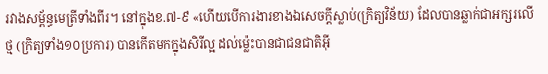រវាងសម្ព័ន្ធមេត្រីទាំងពីរ។ នៅក្នុងខ.៧-៩ «ហើយបើការងារខាងឯសេចក្តីស្លាប់(ក្រិត្យវិន័យ) ដែលបានឆ្លាក់ជាអក្សរលើថ្ម (ក្រិត្យទាំង១០ប្រការ) បានកើតមកក្នុងសិរីល្អ ដល់ម្ល៉េះបានជាជនជាតិអ៊ី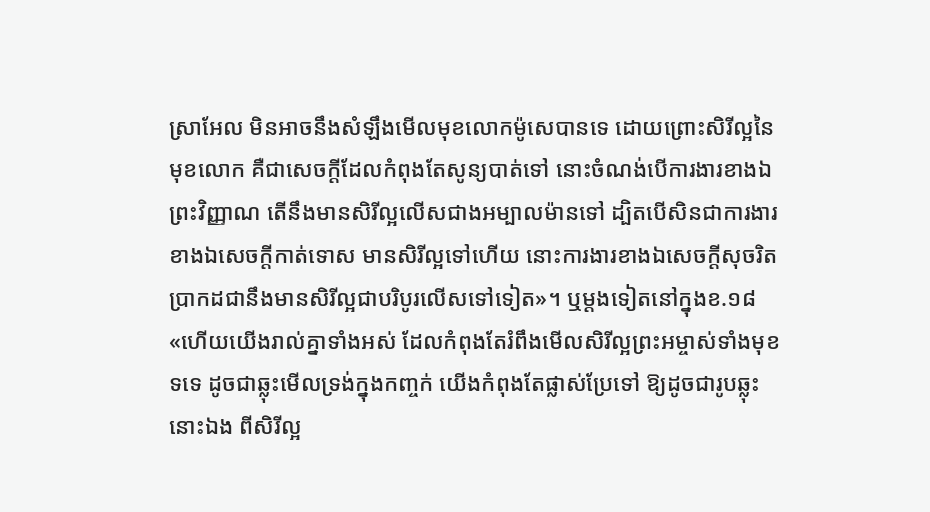ស្រាអែល មិនអាចនឹងសំឡឹងមើលមុខលោកម៉ូសេបានទេ ដោយព្រោះសិរីល្អនៃមុខលោក គឺជាសេចក្តីដែលកំពុងតែសូន្យបាត់ទៅ នោះចំណង់បើការងារខាងឯព្រះវិញ្ញាណ តើនឹងមានសិរីល្អលើសជាងអម្បាលម៉ានទៅ ដ្បិតបើសិនជាការងារខាងឯសេចក្តីកាត់ទោស មានសិរីល្អទៅហើយ នោះការងារខាងឯសេចក្តីសុចរិត ប្រាកដជានឹងមានសិរីល្អជាបរិបូរលើសទៅទៀត»។ ឬម្ដងទៀតនៅក្នុងខ.១៨ «ហើយយើងរាល់គ្នាទាំងអស់ ដែលកំពុងតែរំពឹងមើលសិរីល្អព្រះអម្ចាស់ទាំងមុខទទេ ដូចជាឆ្លុះមើលទ្រង់ក្នុងកញ្ចក់ យើងកំពុងតែផ្លាស់ប្រែទៅ ឱ្យដូចជារូបឆ្លុះនោះឯង ពីសិរីល្អ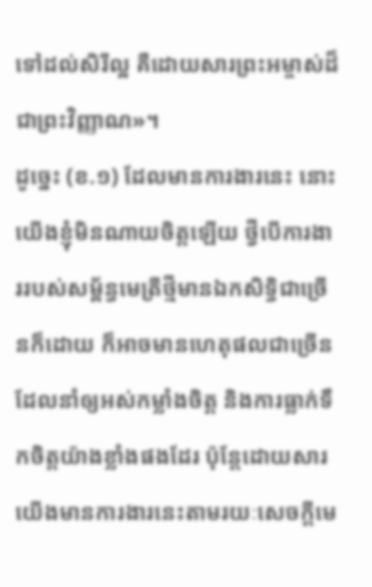ទៅដល់សិរីល្អ គឺដោយសារព្រះអម្ចាស់ដ៏ជាព្រះវិញ្ញាណ»។
ដូច្នេះ (ខ.១) ដែលមានការងារនេះ នោះយើងខ្ញុំមិនណាយចិត្តឡើយ ថ្វីបើការងាររបស់សម្ព័ន្ធមេត្រីថ្មីមានឯកសិទ្ធិជាច្រើនក៏ដោយ ក៏អាចមានហេតុផលជាច្រើនដែលនាំឲ្យអស់កម្លាំងចិត្ត និងការធ្លាក់ទឹកចិត្តយ៉ាងខ្លាំងផងដែរ ប៉ុន្តែដោយសារយើងមានការងារនេះតាមរយៈសេចក្តីមេ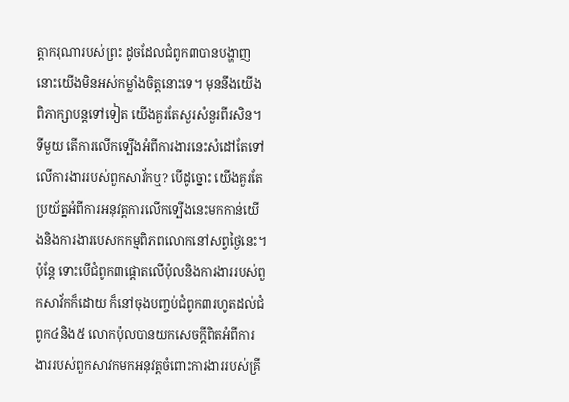ត្តាករុណារបស់ព្រះ ដូចដែលជំពូក៣បានបង្ហាញ នោះយើងមិនអស់កម្លាំងចិត្តនោះទេ។ មុននឹងយើងពិភាក្សាបន្តទៅទៀត យើងគួរតែសួរសំនួរពីរសិន។
ទីមួយ តើការលើកទ្បើងអំពីការងារនេះសំដៅតែទៅលើការងាររបស់ពួកសាវ័កឬ? បើដូច្នោះ យើងគួរតែប្រយ័ត្នអំពីការអនុវត្តការលើកទ្បើងនេះមកកាន់យើងនិងការងារបេសកកម្មពិភពលោកនៅសព្វថ្ងៃនេះ។ ប៉ុន្តែ ទោះបើជំពូក៣ផ្ដោតលើប៉ុលនិងការងាររបស់ពួកសាវ័កក៏ដោយ ក៏នៅចុងបញ្ចប់ជំពូក៣រហូតដល់ជំពូក៤និង៥ លោកប៉ុលបានយកសេចក្ដីពិតអំពីការងាររបស់ពួកសាវកមកអនុវត្តចំពោះការងាររបស់គ្រី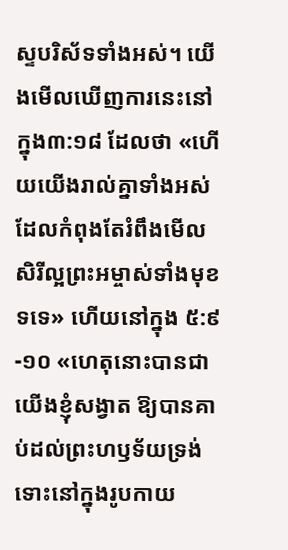ស្ទបរិស័ទទាំងអស់។ យើងមើលឃើញការនេះនៅក្នុង៣:១៨ ដែលថា «ហើយយើងរាល់គ្នាទាំងអស់ដែលកំពុងតែរំពឹងមើលសិរីល្អព្រះអម្ចាស់ទាំងមុខទទេ» ហើយនៅក្នុង ៥:៩-១០ «ហេតុនោះបានជាយើងខ្ញុំសង្វាត ឱ្យបានគាប់ដល់ព្រះហឫទ័យទ្រង់ ទោះនៅក្នុងរូបកាយ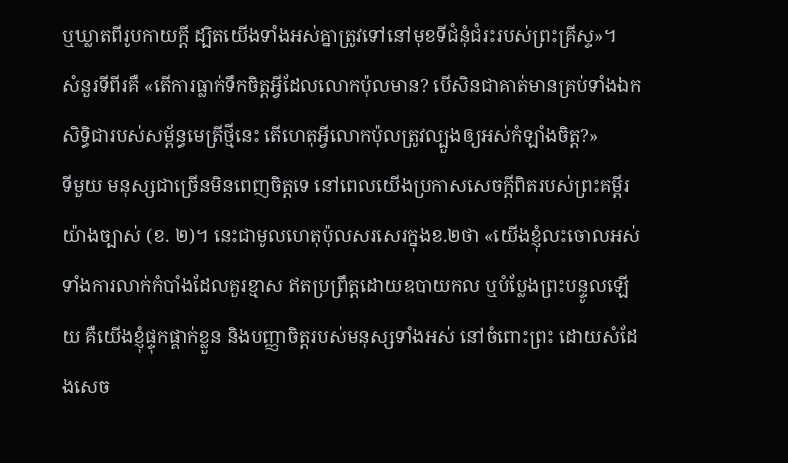ឬឃ្លាតពីរូបកាយក្តី ដ្បិតយើងទាំងអស់គ្នាត្រូវទៅនៅមុខទីជំនុំជំរះរបស់ព្រះគ្រីស្ទ»។
សំនួរទីពីរគឺ «តើការធ្លាក់ទឹកចិត្តអ្វីដែលលោកប៉ុលមាន? បើសិនជាគាត់មានគ្រប់ទាំងឯកសិទ្ធិជារបស់សម្ព័ន្ធមេត្រីថ្មីនេះ តើហេតុអ្វីលោកប៉ុលត្រូវល្បួងឲ្យអស់កំឡាំងចិត្ត?»
ទីមួយ មនុស្សជាច្រើនមិនពេញចិត្តទេ នៅពេលយើងប្រកាសសេចក្តីពិតរបស់ព្រះគម្ពីរយ៉ាងច្បាស់ (ខ. ២)។ នេះជាមូលហេតុប៉ុលសរសេរក្នុងខ.២ថា «យើងខ្ញុំលះចោលអស់ទាំងការលាក់កំបាំងដែលគួរខ្មាស ឥតប្រព្រឹត្តដោយឧបាយកល ឬបំប្លែងព្រះបន្ទូលឡើយ គឺយើងខ្ញុំផ្ទុកផ្គាក់ខ្លួន និងបញ្ញាចិត្តរបស់មនុស្សទាំងអស់ នៅចំពោះព្រះ ដោយសំដែងសេច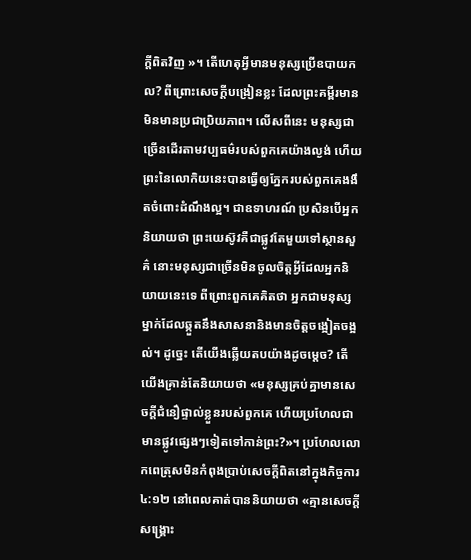ក្តីពិតវិញ »។ តើហេតុអ្វីមានមនុស្សប្រើឧបាយកល? ពីព្រោះសេចក្តីបង្រៀនខ្លះ ដែលព្រះគម្ពីរមាន មិនមានប្រជាប្រិយភាព។ លើសពីនេះ មនុស្សជាច្រើនដើរតាមវប្បធម៌របស់ពួកគេយ៉ាងល្ងង់ ហើយព្រះនៃលោកិយនេះបានធ្វើឲ្យភ្នែករបស់ពួកគេងងឹតចំពោះដំណឹងល្អ។ ជាឧទាហរណ៍ ប្រសិនបើអ្នកនិយាយថា ព្រះយេស៊ូវគឺជាផ្លូវតែមួយទៅស្ថានសួគ៌ នោះមនុស្សជាច្រើនមិនចូលចិត្តអ្វីដែលអ្នកនិយាយនេះទេ ពីព្រោះពួកគេគិតថា អ្នកជាមនុស្សម្នាក់ដែលឆ្កួតនឹងសាសនានិងមានចិត្តចង្អៀតចង្អល់។ ដូច្នេះ តើយើងឆ្លើយតបយ៉ាងដូចម្តេច? តើយើងគ្រាន់តែនិយាយថា «មនុស្សគ្រប់គ្នាមានសេចក្តីជំនឿផ្ទាល់ខ្លួនរបស់ពួកគេ ហើយប្រហែលជាមានផ្លូវផ្សេងៗទៀតទៅកាន់ព្រះ?»។ ប្រហែលលោកពេត្រុសមិនកំពុងប្រាប់សេចក្តីពិតនៅក្នុងកិច្ចការ ៤:១២ នៅពេលគាត់បាននិយាយថា «គ្មានសេចក្តីសង្គ្រោះ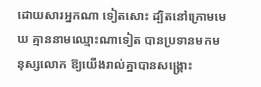ដោយសារអ្នកណា ទៀតសោះ ដ្បិតនៅក្រោមមេឃ គ្មាននាមឈ្មោះណាទៀត បានប្រទានមកមនុស្សលោក ឱ្យយើងរាល់គ្នាបានសង្គ្រោះ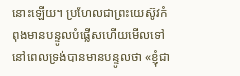នោះឡើយ។ ប្រហែលជាព្រះយេស៊ូវកំពុងមានបន្ទូលបំផ្លើសហើយមើលទៅ នៅពេលទ្រង់បានមានបន្ទូលថា «ខ្ញុំជា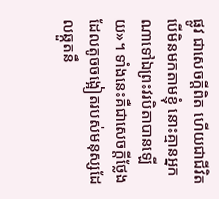ផ្លូវ ជាសេចក្តីពិត ហើយជាជីវិត បើមិនមកតាមខ្ញុំ នោះគ្មានអ្នកណាទៅឯព្រះវរបិតាបានឡើយ»។ ទាំងនេះគឺជាសេចក្តីថ្លែងដែលតូចចង្អៀតរបស់មនុស្សដែលឆ្កួតនឹ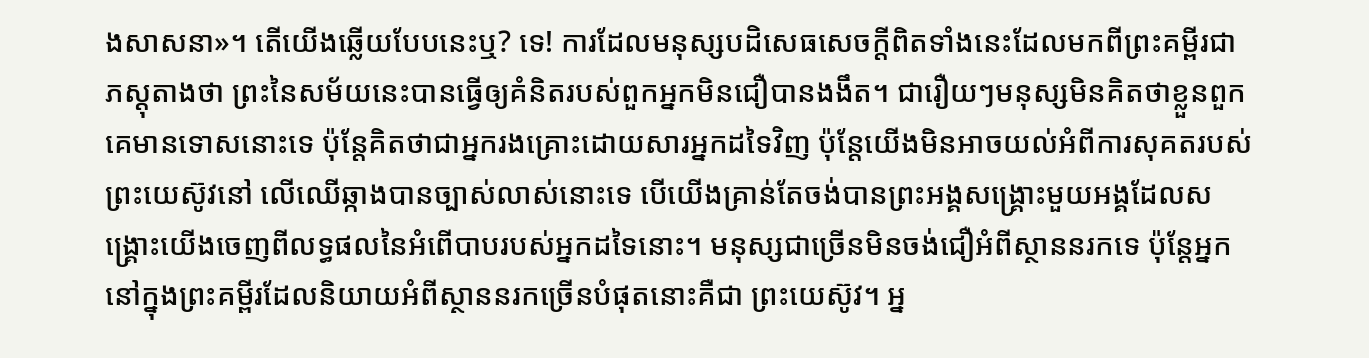ងសាសនា»។ តើយើងឆ្លើយបែបនេះឬ? ទេ! ការដែលមនុស្សបដិសេធសេចក្តីពិតទាំងនេះដែលមកពីព្រះគម្ពីរជាភស្តុតាងថា ព្រះនៃសម័យនេះបានធ្វើឲ្យគំនិតរបស់ពួកអ្នកមិនជឿបានងងឹត។ ជារឿយៗមនុស្សមិនគិតថាខ្លួនពួកគេមានទោសនោះទេ ប៉ុន្តែគិតថាជាអ្នករងគ្រោះដោយសារអ្នកដទៃវិញ ប៉ុន្តែយើងមិនអាចយល់អំពីការសុគតរបស់ព្រះយេស៊ូវនៅ លើឈើឆ្កាងបានច្បាស់លាស់នោះទេ បើយើងគ្រាន់តែចង់បានព្រះអង្គសង្គ្រោះមួយអង្គដែលសង្គ្រោះយើងចេញពីលទ្ធផលនៃអំពើបាបរបស់អ្នកដទៃនោះ។ មនុស្សជាច្រើនមិនចង់ជឿអំពីស្ថាននរកទេ ប៉ុន្តែអ្នកនៅក្នុងព្រះគម្ពីរដែលនិយាយអំពីស្ថាននរកច្រើនបំផុតនោះគឺជា ព្រះយេស៊ូវ។ អ្ន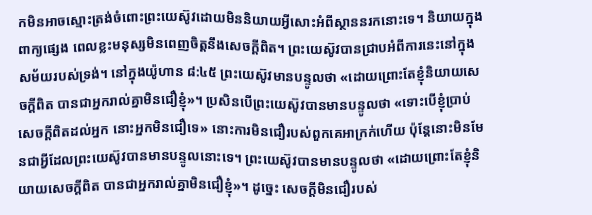កមិនអាចស្មោះត្រង់ចំពោះព្រះយេស៊ូវដោយមិននិយាយអ្វីសោះអំពីស្ថាននរកនោះទេ។ និយាយក្នុងពាក្យផ្សេង ពេលខ្លះមនុស្សមិនពេញចិត្តនឹងសេចក្តីពិត។ ព្រះយេស៊ូវបានជ្រាបអំពីការនេះនៅក្នុងសម័យរបស់ទ្រង់។ នៅក្នុងយ៉ូហាន ៨:៤៥ ព្រះយេស៊ូវមានបន្ទូលថា «ដោយព្រោះតែខ្ញុំនិយាយសេចក្តីពិត បានជាអ្នករាល់គ្នាមិនជឿខ្ញុំ»។ ប្រសិនបើព្រះយេស៊ូវបានមានបន្ទូលថា «ទោះបើខ្ញុំប្រាប់សេចក្តីពិតដល់អ្នក នោះអ្នកមិនជឿទេ» នោះការមិនជឿរបស់ពួកគេអាក្រក់ហើយ ប៉ុន្តែនោះមិនមែនជាអ្វីដែលព្រះយេស៊ូវបានមានបន្ទូលនោះទេ។ ព្រះយេស៊ូវបានមានបន្ទូលថា «ដោយព្រោះតែខ្ញុំនិយាយសេចក្តីពិត បានជាអ្នករាល់គ្នាមិនជឿខ្ញុំ»។ ដូច្នេះ សេចក្តីមិនជឿរបស់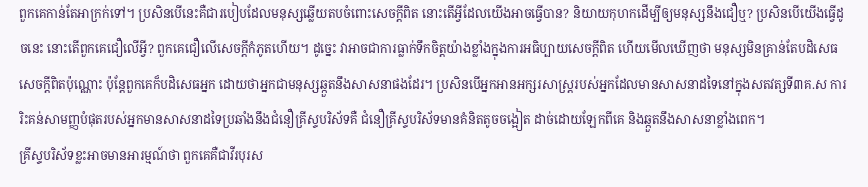ពួកគេកាន់តែអាក្រក់ទៅ។ ប្រសិនបើនេះគឺជារបៀបដែលមនុស្សឆ្លើយតបចំពោះសេចក្តីពិត នោះតើអ្វីដែលយើងអាចធ្វើបាន? និយាយកុហកដើម្បីឲ្យមនុស្សនឹងជឿឬ? ប្រសិនបើយើងធ្វើដូចនេះ នោះតើពួកគេជឿលើអ្វី? ពួកគេជឿលើសេចក្តីកំភូតហើយ។ ដូច្នេះ វាអាចជាការធ្លាក់ទឹកចិត្តយ៉ាងខ្លាំងក្នុងការអធិប្បាយសេចក្តីពិត ហើយមើលឃើញថា មនុស្សមិនគ្រាន់តែបដិសេធសេចក្តីពិតប៉ុណ្ណោះ ប៉ុន្តែពួកគេក៏បដិសេធអ្នក ដោយថាអ្នកជាមនុស្សឆ្កួតនឹងសាសនាផងដែរ។ ប្រសិនបើអ្នកអានអក្សរសាស្ត្ររបស់អ្នកដែលមានសាសនាដទៃនៅក្នុងសតវត្សទី៣គ.ស ការរិះគន់សាមញ្ញបំផុតរបស់អ្នកមានសាសនាដទៃប្រឆាំងនឹងជំនឿគ្រីស្ទបរិស័ទគឺ ជំនឿគ្រីស្ទបរិស័ទមានគំនិតតូចចង្អៀត ដាច់ដោយឡែកពីគេ និងឆ្កួតនឹងសាសនាខ្លាំងពេក។
គ្រីស្ទបរិស័ទខ្លះអាចមានអារម្មណ៍ថា ពួកគេគឺជាវីរបុរស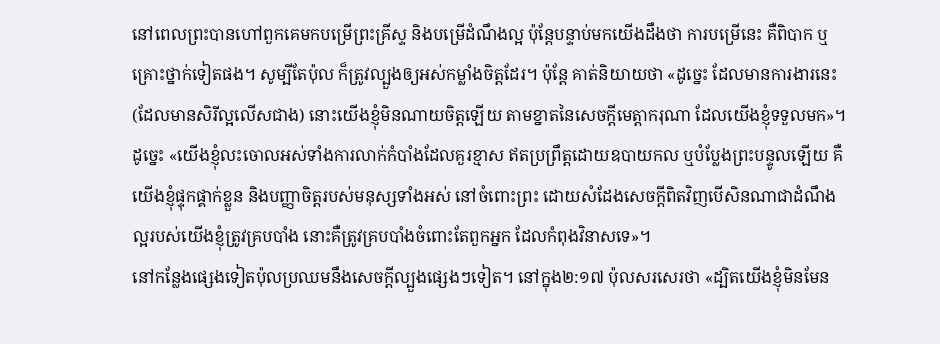នៅពេលព្រះបានហៅពួកគេមកបម្រើព្រះគ្រីស្ទ និងបម្រើដំណឹងល្អ ប៉ុន្តែបន្ទាប់មកយើងដឹងថា ការបម្រើនេះ គឺពិបាក ឬគ្រោះថ្នាក់ទៀតផង។ សូម្បីតែប៉ុល ក៏ត្រូវល្បួងឲ្យអស់កម្លាំងចិត្តដែរ។ ប៉ុន្តែ គាត់និយាយថា «ដូច្នេះ ដែលមានការងារនេះ (ដែលមានសិរីល្អលើសជាង) នោះយើងខ្ញុំមិនណាយចិត្តឡើយ តាមខ្នាតនៃសេចក្តីមេត្តាករុណា ដែលយើងខ្ញុំទទួលមក»។ ដូច្នេះ «យើងខ្ញុំលះចោលអស់ទាំងការលាក់កំបាំងដែលគួរខ្មាស ឥតប្រព្រឹត្តដោយឧបាយកល ឬបំប្លែងព្រះបន្ទូលឡើយ គឺយើងខ្ញុំផ្ទុកផ្គាក់ខ្លួន និងបញ្ញាចិត្តរបស់មនុស្សទាំងអស់ នៅចំពោះព្រះ ដោយសំដែងសេចក្តីពិតវិញបើសិនណាជាដំណឹងល្អរបស់យើងខ្ញុំត្រូវគ្របបាំង នោះគឺត្រូវគ្របបាំងចំពោះតែពួកអ្នក ដែលកំពុងវិនាសទេ»។
នៅកន្លែងផ្សេងទៀតប៉ុលប្រឈមនឹងសេចក្តីល្បួងផ្សេងៗទៀត។ នៅក្នុង២:១៧ ប៉ុលសរសេរថា «ដ្បិតយើងខ្ញុំមិនមែន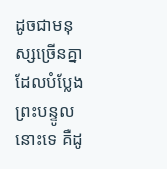ដូចជាមនុស្សច្រើនគ្នា ដែលបំប្លែងព្រះបន្ទូលនោះទេ គឺដូ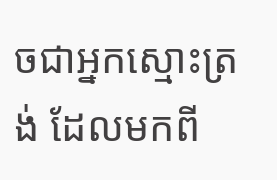ចជាអ្នកស្មោះត្រង់ ដែលមកពី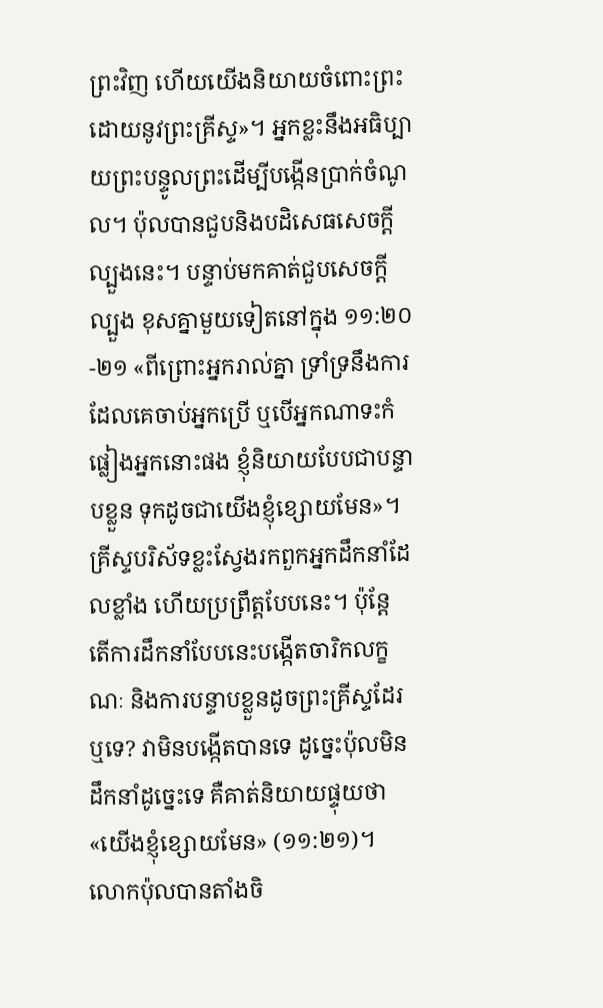ព្រះវិញ ហើយយើងនិយាយចំពោះព្រះដោយនូវព្រះគ្រីស្ទ»។ អ្នកខ្លះនឹងអធិប្បាយព្រះបន្ទូលព្រះដើម្បីបង្កើនប្រាក់ចំណូល។ ប៉ុលបានជួបនិងបដិសេធសេចក្តីល្បួងនេះ។ បន្ទាប់មកគាត់ជួបសេចក្តីល្បួង ខុសគ្នាមួយទៀតនៅក្នុង ១១:២០-២១ «ពីព្រោះអ្នករាល់គ្នា ទ្រាំទ្រនឹងការដែលគេចាប់អ្នកប្រើ ឬបើអ្នកណាទះកំផ្លៀងអ្នកនោះផង ខ្ញុំនិយាយបែបជាបន្ទាបខ្លួន ទុកដូចជាយើងខ្ញុំខ្សោយមែន»។ គ្រីស្ទបរិស័ទខ្លះស្វែងរកពួកអ្នកដឹកនាំដែលខ្លាំង ហើយប្រព្រឹត្តបែបនេះ។ ប៉ុន្តែ តើការដឹកនាំបែបនេះបង្កើតចារិកលក្ខណៈ និងការបន្ទាបខ្លួនដូចព្រះគ្រីស្ទដែរឬទេ? វាមិនបង្កើតបានទេ ដូច្នេះប៉ុលមិនដឹកនាំដូច្នេះទេ គឺគាត់និយាយផ្ទុយថា «យើងខ្ញុំខ្សោយមែន» (១១:២១)។ លោកប៉ុលបានតាំងចិ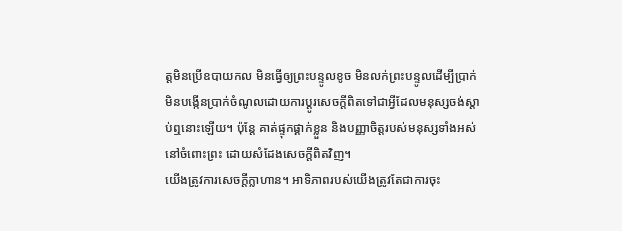ត្តមិនប្រើឧបាយកល មិនធ្វើឲ្យព្រះបន្ទូលខូច មិនលក់ព្រះបន្ទូលដើម្បីប្រាក់ មិនបង្កើនប្រាក់ចំណូលដោយការប្តូរសេចក្តីពិតទៅជាអ្វីដែលមនុស្សចង់ស្តាប់ឮនោះឡើយ។ ប៉ុន្តែ គាត់ផ្ទុកផ្គាក់ខ្លួន និងបញ្ញាចិត្តរបស់មនុស្សទាំងអស់ នៅចំពោះព្រះ ដោយសំដែងសេចក្តីពិតវិញ។
យើងត្រូវការសេចក្តីក្លាហាន។ អាទិភាពរបស់យើងត្រូវតែជាការចុះ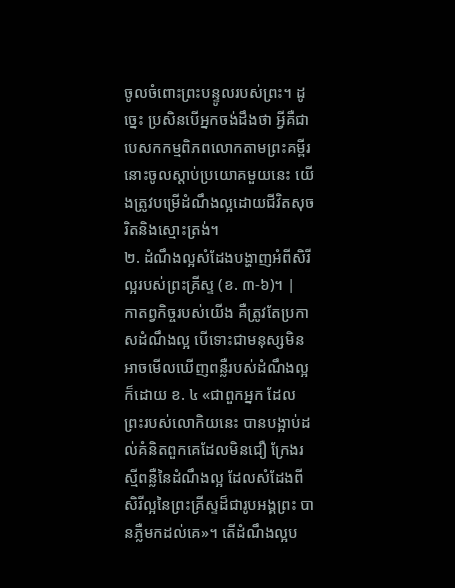ចូលចំពោះព្រះបន្ទូលរបស់ព្រះ។ ដូច្នេះ ប្រសិនបើអ្នកចង់ដឹងថា អ្វីគឺជាបេសកកម្មពិភពលោកតាមព្រះគម្ពីរនោះចូលស្តាប់ប្រយោគមួយនេះ យើងត្រូវបម្រើដំណឹងល្អដោយជីវិតសុចរិតនិងស្មោះត្រង់។
២. ដំណឹងល្អសំដែងបង្ហាញអំពីសិរីល្អរបស់ព្រះគ្រីស្ទ (ខ. ៣-៦)។ |
កាតព្វកិច្ចរបស់យើង គឺត្រូវតែប្រកាសដំណឹងល្អ បើទោះជាមនុស្សមិនអាចមើលឃើញពន្លឺរបស់ដំណឹងល្អក៏ដោយ ខ. ៤ «ជាពួកអ្នក ដែលព្រះរបស់លោកិយនេះ បានបង្អាប់ដល់គំនិតពួកគេដែលមិនជឿ ក្រែងរស្មីពន្លឺនៃដំណឹងល្អ ដែលសំដែងពីសិរីល្អនៃព្រះគ្រីស្ទដ៏ជារូបអង្គព្រះ បានភ្លឺមកដល់គេ»។ តើដំណឹងល្អប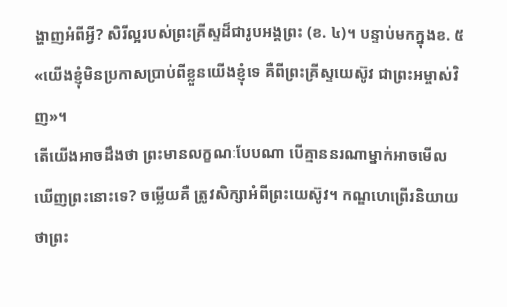ង្ហាញអំពីអ្វី? សិរីល្អរបស់ព្រះគ្រីស្ទដ៏ជារូបអង្គព្រះ (ខ. ៤)។ បន្ទាប់មកក្នុងខ. ៥ «យើងខ្ញុំមិនប្រកាសប្រាប់ពីខ្លួនយើងខ្ញុំទេ គឺពីព្រះគ្រីស្ទយេស៊ូវ ជាព្រះអម្ចាស់វិញ»។
តើយើងអាចដឹងថា ព្រះមានលក្ខណៈបែបណា បើគ្មាននរណាម្នាក់អាចមើលឃើញព្រះនោះទេ? ចម្លើយគឺ ត្រូវសិក្សាអំពីព្រះយេស៊ូវ។ កណ្ឌហេព្រើរនិយាយថាព្រះ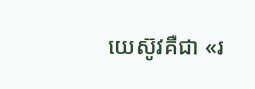យេស៊ូវគឺជា «រ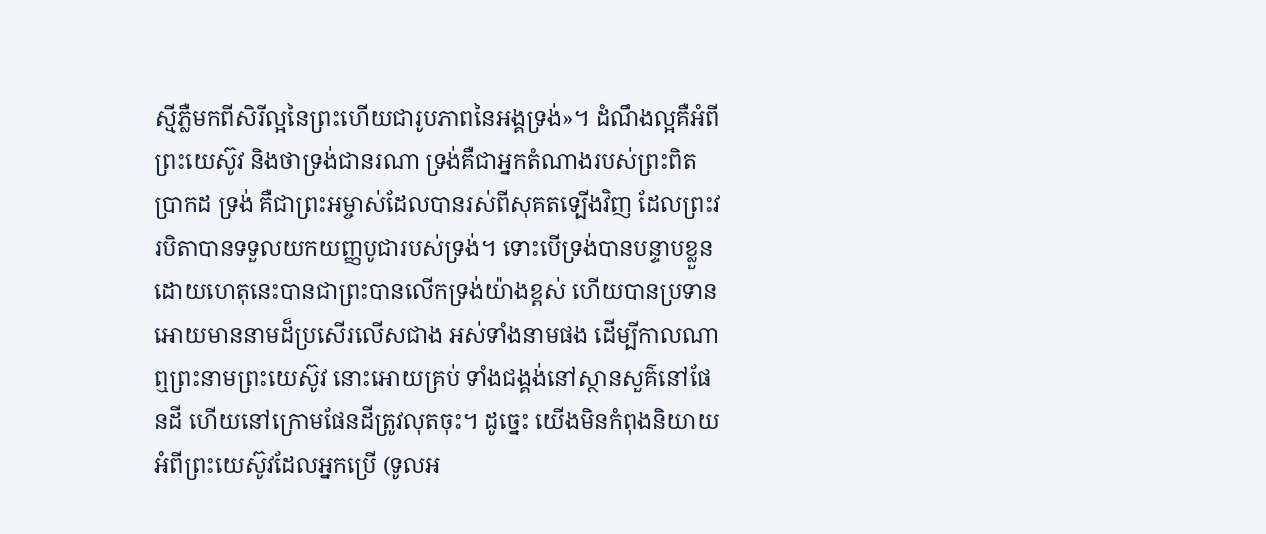ស្មីភ្លឺមកពីសិរីល្អនៃព្រះហើយជារូបភាពនៃអង្គទ្រង់»។ ដំណឹងល្អគឺអំពីព្រះយេស៊ូវ និងថាទ្រង់ជានរណា ទ្រង់គឺជាអ្នកតំណាងរបស់ព្រះពិតប្រាកដ ទ្រង់ គឺជាព្រះអម្ចាស់ដែលបានរស់ពីសុគតទ្បើងវិញ ដែលព្រះវរបិតាបានទទួលយកយញ្ញបូជារបស់ទ្រង់។ ទោះបើទ្រង់បានបន្ទាបខ្លួន ដោយហេតុនេះបានជាព្រះបានលើកទ្រង់យ៉ាងខ្ពស់ ហើយបានប្រទានអោយមាននាមដ៏ប្រសើរលើសជាង អស់ទាំងនាមផង ដើម្បីកាលណាឮព្រះនាមព្រះយេស៊ូវ នោះអោយគ្រប់ ទាំងជង្គង់នៅស្ថានសួគ៌នៅផែនដី ហើយនៅក្រោមផែនដីត្រូវលុតចុះ។ ដូច្នេះ យើងមិនកំពុងនិយាយអំពីព្រះយេស៊ូវដែលអ្នកប្រើ (ទូលអ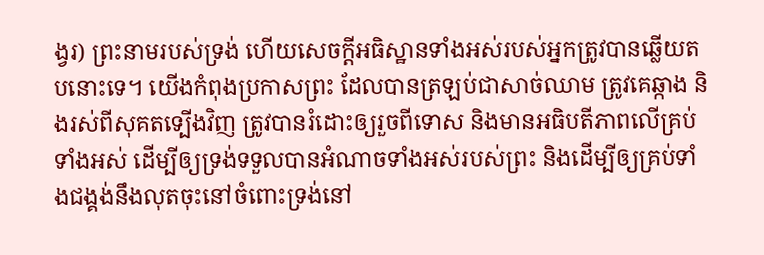ង្វរ) ព្រះនាមរបស់ទ្រង់ ហើយសេចក្តីអធិស្ឋានទាំងអស់របស់អ្នកត្រូវបានឆ្លើយតបនោះទេ។ យើងកំពុងប្រកាសព្រះ ដែលបានត្រឡប់ជាសាច់ឈាម ត្រូវគេឆ្កាង និងរស់ពីសុគតទ្បើងវិញ ត្រូវបានរំដោះឲ្យរួចពីទោស និងមានអធិបតីភាពលើគ្រប់ទាំងអស់ ដើម្បីឲ្យទ្រង់ទទួលបានអំណាចទាំងអស់របស់ព្រះ និងដើម្បីឲ្យគ្រប់ទាំងជង្គង់នឹងលុតចុះនៅចំពោះទ្រង់នៅ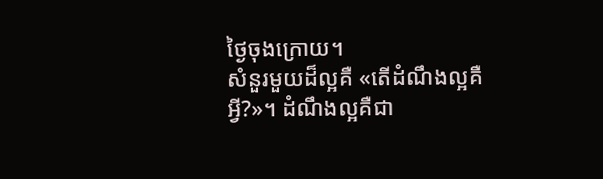ថ្ងៃចុងក្រោយ។
សំនួរមួយដ៏ល្អគឺ «តើដំណឹងល្អគឺអ្វី?»។ ដំណឹងល្អគឺជា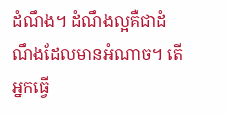ដំណឹង។ ដំណឹងល្អគឺជាដំណឹងដែលមានអំណាច។ តើអ្នកធ្វើ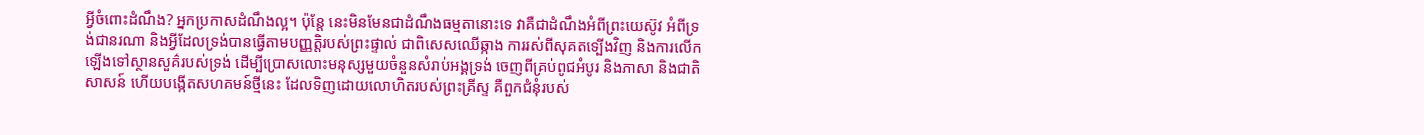អ្វីចំពោះដំណឹង? អ្នកប្រកាសដំណឹងល្អ។ ប៉ុន្តែ នេះមិនមែនជាដំណឹងធម្មតានោះទេ វាគឺជាដំណឹងអំពីព្រះយេស៊ូវ អំពីទ្រង់ជានរណា និងអ្វីដែលទ្រង់បានធ្វើតាមបញ្ញត្តិរបស់ព្រះផ្ទាល់ ជាពិសេសឈើឆ្កាង ការរស់ពីសុគតទ្បើងវិញ និងការលើកឡើងទៅស្ថានសួគ៌របស់ទ្រង់ ដើម្បីប្រោសលោះមនុស្សមួយចំនួនសំរាប់អង្គទ្រង់ ចេញពីគ្រប់ពូជអំបូរ និងភាសា និងជាតិសាសន៍ ហើយបង្កើតសហគមន៍ថ្មីនេះ ដែលទិញដោយលោហិតរបស់ព្រះគ្រីស្ទ គឺពួកជំនុំរបស់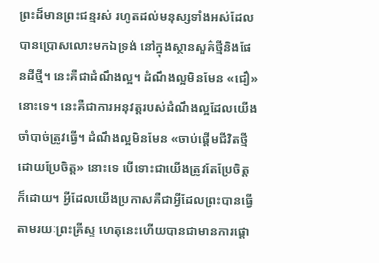ព្រះដ៏មានព្រះជន្មរស់ រហូតដល់មនុស្សទាំងអស់ដែលបានប្រោសលោះមកឯទ្រង់ នៅក្នុងស្ថានសួគ៌ថ្មីនិងផែនដីថ្មី។ នេះគឺជាដំណឹងល្អ។ ដំណឹងល្អមិនមែន «ជឿ» នោះទេ។ នេះគឺជាការអនុវត្តរបស់ដំណឹងល្អដែលយើងចាំបាច់ត្រូវធ្វើ។ ដំណឹងល្អមិនមែន «ចាប់ផ្តើមជីវិតថ្មីដោយប្រែចិត្ត» នោះទេ បើទោះជាយើងត្រូវតែប្រែចិត្តក៏ដោយ។ អ្វីដែលយើងប្រកាសគឺជាអ្វីដែលព្រះបានធ្វើតាមរយៈព្រះគ្រីស្ទ ហេតុនេះហើយបានជាមានការផ្ដោ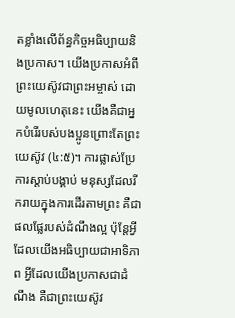តខ្លាំងលើព័ន្ធកិច្ចអធិប្បាយនិងប្រកាស។ យើងប្រកាសអំពីព្រះយេស៊ូវជាព្រះអម្ចាស់ ដោយមូលហេតុនេះ យើងគឺជាអ្នកបំរើរបស់បងប្អូនព្រោះតែព្រះយេស៊ូវ (៤:៥)។ ការផ្លាស់ប្រែ ការស្តាប់បង្គាប់ មនុស្សដែលរីករាយក្នុងការដើរតាមព្រះ គឺជាផលផ្លែរបស់ដំណឹងល្អ ប៉ុន្តែអ្វីដែលយើងអធិប្បាយជាអាទិភាព អ្វីដែលយើងប្រកាសជាដំណឹង គឺជាព្រះយេស៊ូវ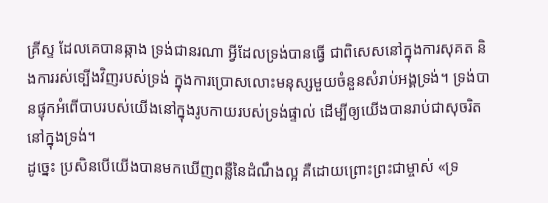គ្រីស្ទ ដែលគេបានឆ្កាង ទ្រង់ជានរណា អ្វីដែលទ្រង់បានធ្វើ ជាពិសេសនៅក្នុងការសុគត និងការរស់ទ្បើងវិញរបស់ទ្រង់ ក្នុងការប្រោសលោះមនុស្សមួយចំនួនសំរាប់អង្គទ្រង់។ ទ្រង់បានផ្ទុកអំពើបាបរបស់យើងនៅក្នុងរូបកាយរបស់ទ្រង់ផ្ទាល់ ដើម្បីឲ្យយើងបានរាប់ជាសុចរិតនៅក្នុងទ្រង់។
ដូច្នេះ ប្រសិនបើយើងបានមកឃើញពន្លឺនៃដំណឹងល្អ គឺដោយព្រោះព្រះជាម្ចាស់ «ទ្រ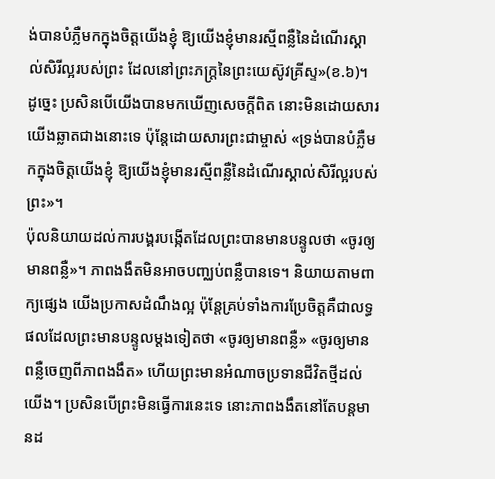ង់បានបំភ្លឺមកក្នុងចិត្តយើងខ្ញុំ ឱ្យយើងខ្ញុំមានរស្មីពន្លឺនៃដំណើរស្គាល់សិរីល្អរបស់ព្រះ ដែលនៅព្រះភក្ត្រនៃព្រះយេស៊ូវគ្រីស្ទ»(ខ.៦)។ ដូច្នេះ ប្រសិនបើយើងបានមកឃើញសេចក្តីពិត នោះមិនដោយសារយើងឆ្លាតជាងនោះទេ ប៉ុន្តែដោយសារព្រះជាម្ចាស់ «ទ្រង់បានបំភ្លឺមកក្នុងចិត្តយើងខ្ញុំ ឱ្យយើងខ្ញុំមានរស្មីពន្លឺនៃដំណើរស្គាល់សិរីល្អរបស់ព្រះ»។
ប៉ុលនិយាយដល់ការបង្គរបង្កើតដែលព្រះបានមានបន្ទូលថា «ចូរឲ្យមានពន្លឺ»។ ភាពងងឹតមិនអាចបញ្ឈប់ពន្លឺបានទេ។ និយាយតាមពាក្យផ្សេង យើងប្រកាសដំណឹងល្អ ប៉ុន្តែគ្រប់ទាំងការប្រែចិត្តគឺជាលទ្ធផលដែលព្រះមានបន្ទូលម្តងទៀតថា «ចូរឲ្យមានពន្លឺ» «ចូរឲ្យមានពន្លឺចេញពីភាពងងឹត» ហើយព្រះមានអំណាចប្រទានជីវិតថ្មីដល់យើង។ ប្រសិនបើព្រះមិនធ្វើការនេះទេ នោះភាពងងឹតនៅតែបន្តមានដ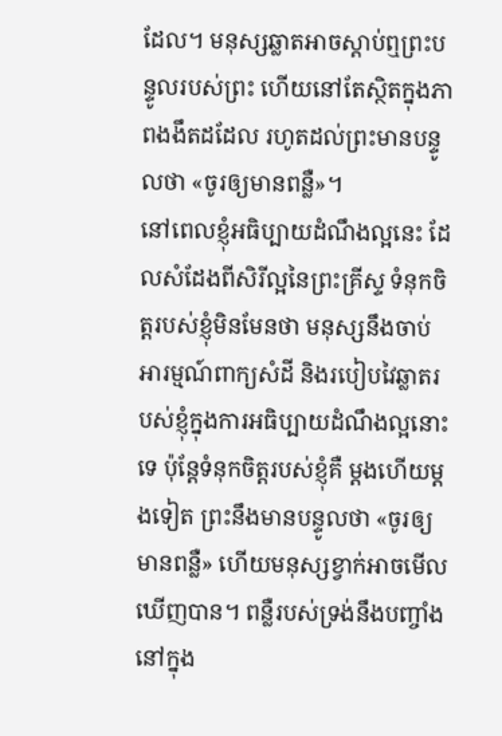ដែល។ មនុស្សឆ្លាតអាចស្តាប់ឮព្រះបន្ទូលរបស់ព្រះ ហើយនៅតែស្ថិតក្នុងភាពងងឹតដដែល រហូតដល់ព្រះមានបន្ទូលថា «ចូរឲ្យមានពន្លឺ»។
នៅពេលខ្ញុំអធិប្បាយដំណឹងល្អនេះ ដែលសំដែងពីសិរីល្អនៃព្រះគ្រីស្ទ ទំនុកចិត្តរបស់ខ្ញុំមិនមែនថា មនុស្សនឹងចាប់អារម្មណ៍ពាក្យសំដី និងរបៀបវៃឆ្លាតរបស់ខ្ញុំក្នុងការអធិប្បាយដំណឹងល្អនោះទេ ប៉ុន្តែទំនុកចិត្តរបស់ខ្ញុំគឺ ម្តងហើយម្តងទៀត ព្រះនឹងមានបន្ទូលថា «ចូរឲ្យមានពន្លឺ» ហើយមនុស្សខ្វាក់អាចមើលឃើញបាន។ ពន្លឺរបស់ទ្រង់នឹងបញ្ចាំងនៅក្នុង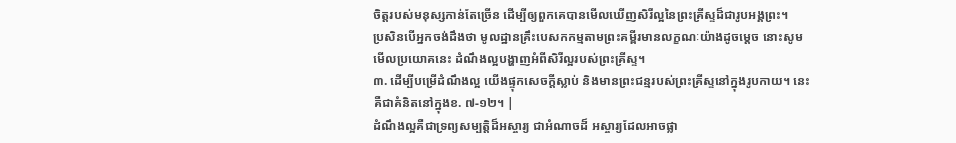ចិត្តរបស់មនុស្សកាន់តែច្រើន ដើម្បីឲ្យពួកគេបានមើលឃើញសិរីល្អនៃព្រះគ្រីស្ទដ៏ជារូបអង្គព្រះ។
ប្រសិនបើអ្នកចង់ដឹងថា មូលដ្ឋានគ្រឹះបេសកកម្មតាមព្រះគម្ពីរមានលក្ខណៈយ៉ាងដូចម្តេច នោះសូមមើលប្រយោគនេះ ដំណឹងល្អបង្ហាញអំពីសិរីល្អរបស់ព្រះគ្រីស្ទ។
៣. ដើម្បីបម្រើដំណឹងល្អ យើងផ្ទុកសេចក្ដីស្លាប់ និងមានព្រះជន្មរបស់ព្រះគ្រីស្ទនៅក្នុងរូបកាយ។ នេះគឺជាគំនិតនៅក្នុងខ. ៧-១២។ |
ដំណឹងល្អគឺជាទ្រព្យសម្បត្តិដ៏អស្ចារ្យ ជាអំណាចដ៏ អស្ចារ្យដែលអាចផ្លា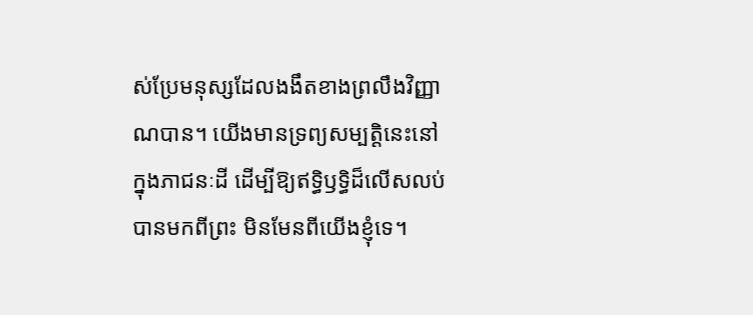ស់ប្រែមនុស្សដែលងងឹតខាងព្រលឹងវិញ្ញាណបាន។ យើងមានទ្រព្យសម្បត្តិនេះនៅក្នុងភាជនៈដី ដើម្បីឱ្យឥទ្ធិឫទ្ធិដ៏លើសលប់បានមកពីព្រះ មិនមែនពីយើងខ្ញុំទេ។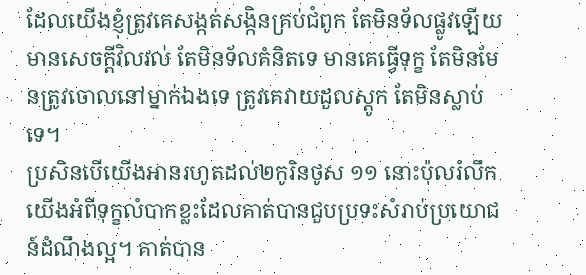ដែលយើងខ្ញុំត្រូវគេសង្កត់សង្កិនគ្រប់ជំពូក តែមិនទ័លផ្លូវឡើយ មានសេចក្តីវិលវល់ តែមិនទ័លគំនិតទេ មានគេធ្វើទុក្ខ តែមិនមែនត្រូវចោលនៅម្នាក់ឯងទេ ត្រូវគេវាយដួលស្តូក តែមិនស្លាប់ទេ។
ប្រសិនបើយើងអានរហូតដល់២កូរិនថូស ១១ នោះប៉ុលរំលឹកយើងអំពីទុក្ខលំបាកខ្លះដែលគាត់បានជួបប្រទះសំរាប់ប្រយោជន៍ដំណឹងល្អ។ គាត់បាន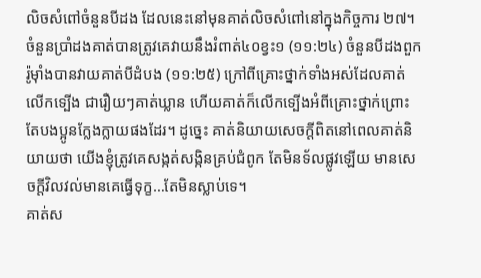លិចសំពៅចំនួនបីដង ដែលនេះនៅមុនគាត់លិចសំពៅនៅក្នុងកិច្ចការ ២៧។ ចំនួនប្រាំដងគាត់បានត្រូវគេវាយនឹងរំពាត់៤០ខ្វះ១ (១១:២៤) ចំនួនបីដងពួករ៉ូម៉ាំងបានវាយគាត់បីដំបង (១១:២៥) ក្រៅពីគ្រោះថ្នាក់ទាំងអស់ដែលគាត់លើកទ្បើង ជារឿយៗគាត់ឃ្លាន ហើយគាត់ក៏លើកទ្បើងអំពីគ្រោះថ្នាក់ព្រោះតែបងប្អូនក្លែងក្លាយផងដែរ។ ដូច្នេះ គាត់និយាយសេចក្តីពិតនៅពេលគាត់និយាយថា យើងខ្ញុំត្រូវគេសង្កត់សង្កិនគ្រប់ជំពូក តែមិនទ័លផ្លូវឡើយ មានសេចក្តីវិលវល់មានគេធ្វើទុក្ខ…តែមិនស្លាប់ទេ។
គាត់ស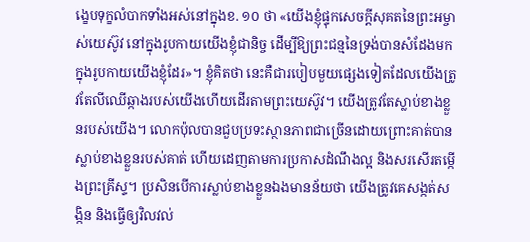ង្ខេបទុក្ខលំបាកទាំងអស់នៅក្នុងខ. ១០ ថា «យើងខ្ញុំផ្ទុកសេចក្តីសុគតនៃព្រះអម្ចាស់យេស៊ូវ នៅក្នុងរូបកាយយើងខ្ញុំជានិច្ច ដើម្បីឱ្យព្រះជន្មនៃទ្រង់បានសំដែងមក ក្នុងរូបកាយយើងខ្ញុំដែរ»។ ខ្ញុំគិតថា នេះគឺជារបៀបមួយផ្សេងទៀតដែលយើងត្រូវតែលីឈើឆ្កាងរបស់យើងហើយដើរតាមព្រះយេស៊ូវ។ យើងត្រូវតែស្លាប់ខាងខ្លួនរបស់យើង។ លោកប៉ុលបានជួបប្រទះស្ថានភាពជាច្រើនដោយព្រោះគាត់បានស្លាប់ខាងខ្លួនរបស់គាត់ ហើយដេញតាមការប្រកាសដំណឹងល្អ និងសរសើរតម្កើងព្រះគ្រីស្ទ។ ប្រសិនបើការស្លាប់ខាងខ្លួនឯងមានន័យថា យើងត្រូវគេសង្កត់សង្កិន និងធ្វើឲ្យវិលវល់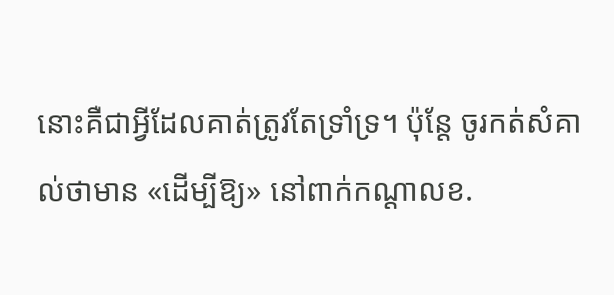នោះគឺជាអ្វីដែលគាត់ត្រូវតែទ្រាំទ្រ។ ប៉ុន្តែ ចូរកត់សំគាល់ថាមាន «ដើម្បីឱ្យ» នៅពាក់កណ្តាលខ.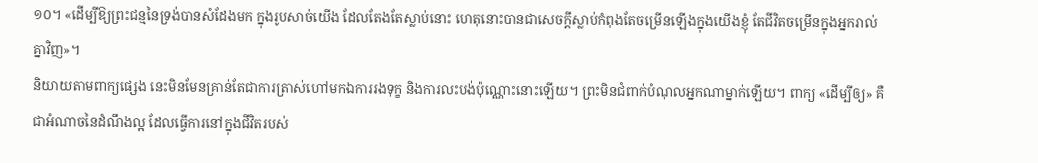១០។ «ដើម្បីឱ្យព្រះជន្មនៃទ្រង់បានសំដែងមក ក្នុងរូបសាច់យើង ដែលតែងតែស្លាប់នោះ ហេតុនោះបានជាសេចក្តីស្លាប់កំពុងតែចម្រើនឡើងក្នុងយើងខ្ញុំ តែជីវិតចម្រើនក្នុងអ្នករាល់គ្នាវិញ»។
និយាយតាមពាក្យផ្សេង នេះមិនមែនគ្រាន់តែជាការត្រាស់ហៅមកឯការរងទុក្ខ និងការលះបង់ប៉ុណ្ណោះនោះឡើយ។ ព្រះមិនជំពាក់បំណុលអ្នកណាម្នាក់ឡើយ។ ពាក្យ «ដើម្បីឲ្យ» គឺជាអំណាចនៃដំណឹងល្អ ដែលធ្វើការនៅក្នុងជីវិតរបស់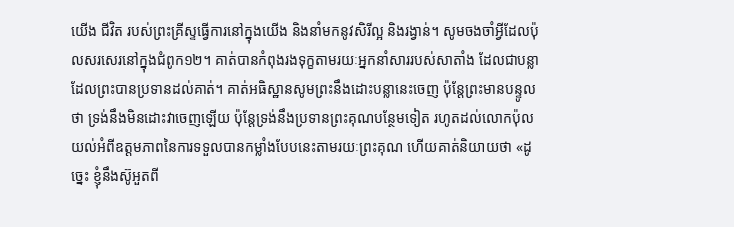យើង ជីវិត របស់ព្រះគ្រីស្ទធ្វើការនៅក្នុងយើង និងនាំមកនូវសិរីល្អ និងរង្វាន់។ សូមចងចាំអ្វីដែលប៉ុលសរសេរនៅក្នុងជំពូក១២។ គាត់បានកំពុងរងទុក្ខតាមរយៈអ្នកនាំសាររបស់សាតាំង ដែលជាបន្លាដែលព្រះបានប្រទានដល់គាត់។ គាត់អធិស្ឋានសូមព្រះនឹងដោះបន្លានេះចេញ ប៉ុន្តែព្រះមានបន្ទូលថា ទ្រង់នឹងមិនដោះវាចេញឡើយ ប៉ុន្តែទ្រង់នឹងប្រទានព្រះគុណបន្ថែមទៀត រហូតដល់លោកប៉ុលយល់អំពីឧត្តមភាពនៃការទទួលបានកម្លាំងបែបនេះតាមរយៈព្រះគុណ ហើយគាត់និយាយថា «ដូច្នេះ ខ្ញុំនឹងស៊ូអួតពី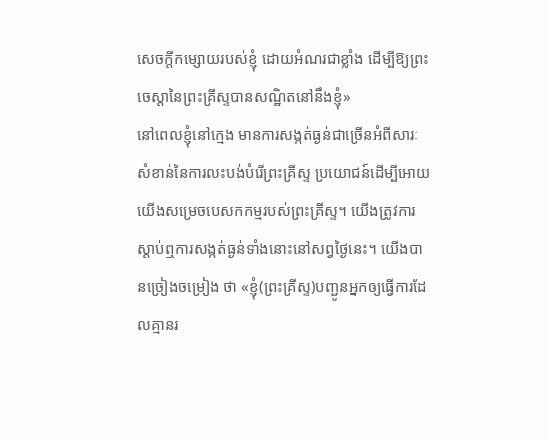សេចក្តីកម្សោយរបស់ខ្ញុំ ដោយអំណរជាខ្លាំង ដើម្បីឱ្យព្រះចេស្ដានៃព្រះគ្រីស្ទបានសណ្ឋិតនៅនឹងខ្ញុំ»
នៅពេលខ្ញុំនៅក្មេង មានការសង្កត់ធ្ងន់ជាច្រើនអំពីសារៈសំខាន់នៃការលះបង់បំរើព្រះគ្រីស្ទ ប្រយោជន៍ដើម្បីអោយយើងសម្រេចបេសកកម្មរបស់ព្រះគ្រីស្ទ។ យើងត្រូវការស្តាប់ឮការសង្កត់ធ្ងន់ទាំងនោះនៅសព្វថ្ងៃនេះ។ យើងបានច្រៀងចម្រៀង ថា «ខ្ញុំ(ព្រះគ្រីស្ទ)បញ្ជូនអ្នកឲ្យធ្វើការដែលគ្មានរ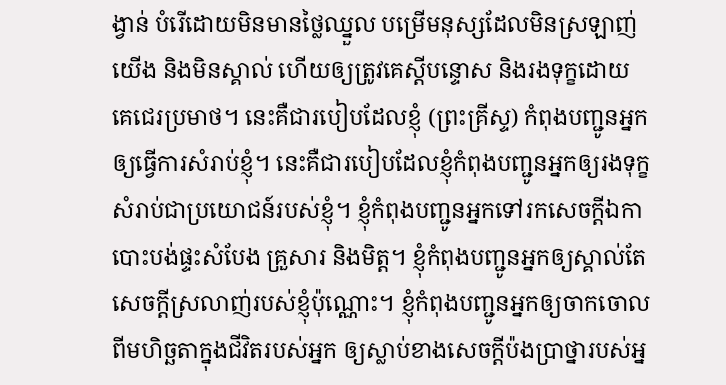ង្វាន់ បំរើដោយមិនមានថ្លៃឈ្នួល បម្រើមនុស្សដែលមិនស្រឡាញ់យើង និងមិនស្គាល់ ហើយឲ្យត្រូវគេស្តីបន្ទោស និងរងទុក្ខដោយគេជេរប្រមាថ។ នេះគឺជារបៀបដែលខ្ញុំ (ព្រះគ្រីស្ទ) កំពុងបញ្ជូនអ្នកឲ្យធ្វើការសំរាប់ខ្ញុំ។ នេះគឺជារបៀបដែលខ្ញុំកំពុងបញ្ជូនអ្នកឲ្យរងទុក្ខសំរាប់ជាប្រយោជន៍របស់ខ្ញុំ។ ខ្ញុំកំពុងបញ្ជូនអ្នកទៅរកសេចក្តីឯកា បោះបង់ផ្ទះសំបែង គ្រួសារ និងមិត្ត។ ខ្ញុំកំពុងបញ្ជូនអ្នកឲ្យស្គាល់តែសេចក្តីស្រលាញ់របស់ខ្ញុំប៉ុណ្ណោះ។ ខ្ញុំកំពុងបញ្ជូនអ្នកឲ្យចាកចោលពីមហិច្ឆតាក្នុងជីវិតរបស់អ្នក ឲ្យស្លាប់ខាងសេចក្តីប៉ងប្រាថ្នារបស់អ្ន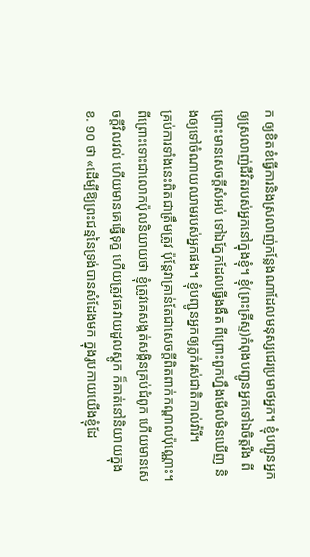ក ឲ្យខិតខំធ្វើការនិងស្រលាញ់កន្លែងណាដែលមនុស្សជេរប្រមាថអ្នក។ ខ្ញុំបញ្ជូនអ្នកឲ្យស្រលាញ់ជីវិតរបស់អ្នកនៅក្នុងខ្ញុំ។ ខ្ញុំ(ព្រះគ្រីស្ទ)កំពុងបញ្ជូនអ្នកទៅឯចិត្តរឹង ពីព្រោះមានសេចក្តីសំអប់ ទៅឯភ្នែកដែលធ្វើងងឹត ពីព្រោះពួកហ្នឹងមើលមិនឃើញ និងឲ្យទៅចំណាយឈាមរបស់អ្នកផង។ ខ្ញុំបញ្ជូនអ្នកឲ្យភ្លក់រស់ជាតិកាល់វ៉ារី។
គ្រប់ការទាំងនេះពិតជាត្រឹមត្រូវ ប៉ុន្តែវាគ្រាន់តែជាសេចក្តីពិតពាក់កណ្តាលប៉ុណ្ណោះ។ ពីព្រោះទោះជាលោកប៉ុលនិយាយថា ខ្ញុំត្រូវគេសង្កត់សង្កិនគ្រប់ជំពូក ហើយមានសេចក្តីវិលវល់ ហើយមានគេធ្វើទុក្ខ ហើយត្រូវគេវាយដួលស្តូក ក៏គាត់នៅនិយាយក្នុងខ. ១០ ថា «ដើម្បីឱ្យព្រះជន្មនៃទ្រង់បានសំដែងមក ក្នុងរូបកាយយើងខ្ញុំដែ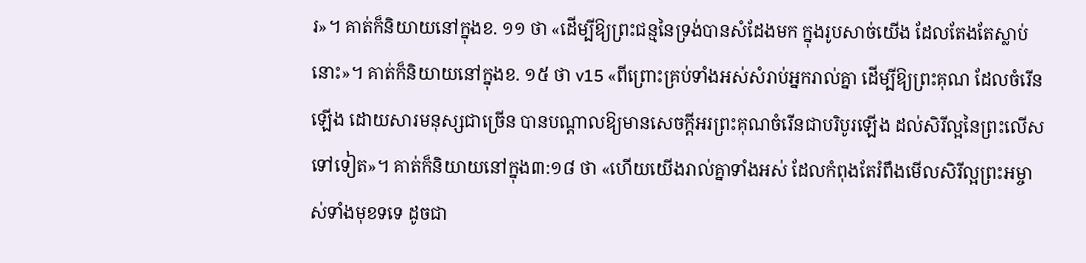រ»។ គាត់ក៏និយាយនៅក្នុងខ. ១១ ថា «ដើម្បីឱ្យព្រះជន្មនៃទ្រង់បានសំដែងមក ក្នុងរូបសាច់យើង ដែលតែងតែស្លាប់នោះ»។ គាត់ក៏និយាយនៅក្នុងខ. ១៥ ថា v15 «ពីព្រោះគ្រប់ទាំងអស់សំរាប់អ្នករាល់គ្នា ដើម្បីឱ្យព្រះគុណ ដែលចំរើនឡើង ដោយសារមនុស្សជាច្រើន បានបណ្តាលឱ្យមានសេចក្តីអរព្រះគុណចំរើនជាបរិបូរឡើង ដល់សិរីល្អនៃព្រះលើសទៅទៀត»។ គាត់ក៏និយាយនៅក្នុង៣:១៨ ថា «ហើយយើងរាល់គ្នាទាំងអស់ ដែលកំពុងតែរំពឹងមើលសិរីល្អព្រះអម្ចាស់ទាំងមុខទទេ ដូចជា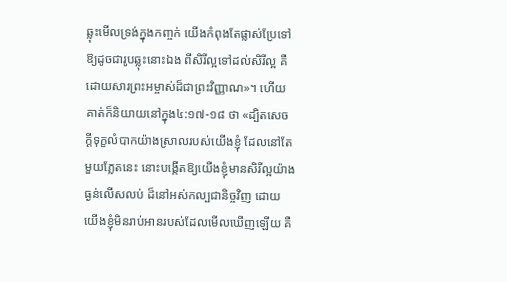ឆ្លុះមើលទ្រង់ក្នុងកញ្ចក់ យើងកំពុងតែផ្លាស់ប្រែទៅ ឱ្យដូចជារូបឆ្លុះនោះឯង ពីសិរីល្អទៅដល់សិរីល្អ គឺដោយសារព្រះអម្ចាស់ដ៏ជាព្រះវិញ្ញាណ»។ ហើយគាត់ក៏និយាយនៅក្នុង៤:១៧-១៨ ថា «ដ្បិតសេចក្តីទុក្ខលំបាកយ៉ាងស្រាលរបស់យើងខ្ញុំ ដែលនៅតែមួយភ្លែតនេះ នោះបង្កើតឱ្យយើងខ្ញុំមានសិរីល្អយ៉ាងធ្ងន់លើសលប់ ដ៏នៅអស់កល្បជានិច្ចវិញ ដោយយើងខ្ញុំមិនរាប់អានរបស់ដែលមើលឃើញឡើយ គឺ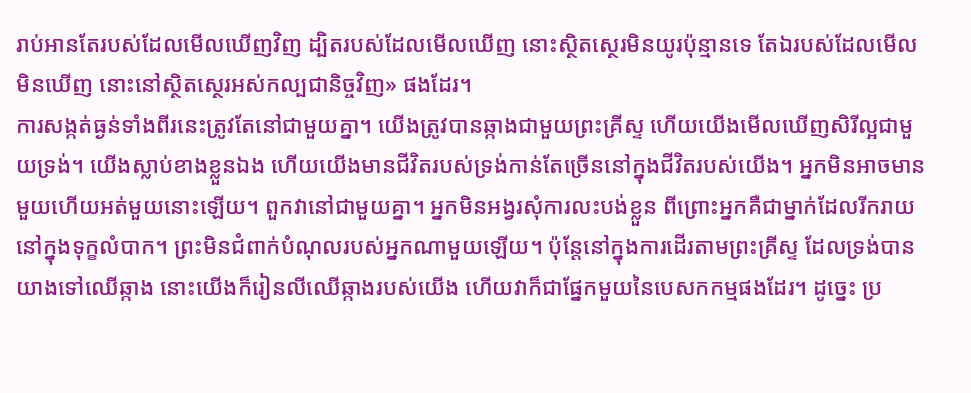រាប់អានតែរបស់ដែលមើលឃើញវិញ ដ្បិតរបស់ដែលមើលឃើញ នោះស្ថិតស្ថេរមិនយូរប៉ុន្មានទេ តែឯរបស់ដែលមើលមិនឃើញ នោះនៅស្ថិតស្ថេរអស់កល្បជានិច្ចវិញ» ផងដែរ។
ការសង្កត់ធ្ងន់ទាំងពីរនេះត្រូវតែនៅជាមួយគ្នា។ យើងត្រូវបានឆ្កាងជាមួយព្រះគ្រីស្ទ ហើយយើងមើលឃើញសិរីល្អជាមួយទ្រង់។ យើងស្លាប់ខាងខ្លួនឯង ហើយយើងមានជីវិតរបស់ទ្រង់កាន់តែច្រើននៅក្នុងជីវិតរបស់យើង។ អ្នកមិនអាចមានមួយហើយអត់មួយនោះឡើយ។ ពួកវានៅជាមួយគ្នា។ អ្នកមិនអង្វរសុំការលះបង់ខ្លួន ពីព្រោះអ្នកគឺជាម្នាក់ដែលរីករាយនៅក្នុងទុក្ខលំបាក។ ព្រះមិនជំពាក់បំណុលរបស់អ្នកណាមួយឡើយ។ ប៉ុន្តែនៅក្នុងការដើរតាមព្រះគ្រីស្ទ ដែលទ្រង់បានយាងទៅឈើឆ្កាង នោះយើងក៏រៀនលីឈើឆ្កាងរបស់យើង ហើយវាក៏ជាផ្នែកមួយនៃបេសកកម្មផងដែរ។ ដូច្នេះ ប្រ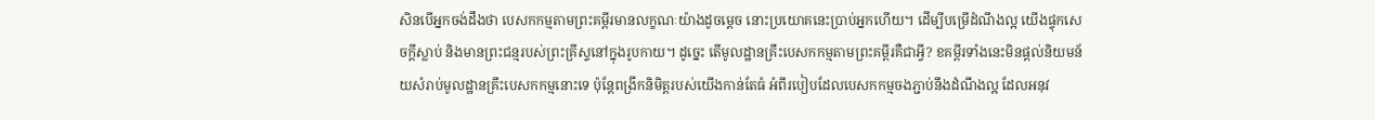សិនបើអ្នកចង់ដឹងថា បេសកកម្មតាមព្រះគម្ពីរមានលក្ខណៈយ៉ាងដូចម្តេច នោះប្រយោគនេះប្រាប់អ្នកហើយ។ ដើម្បីបម្រើដំណឹងល្អ យើងផ្ទុកសេចក្ដីស្លាប់ និងមានព្រះជន្មរបស់ព្រះគ្រីស្ទនៅក្នុងរូបកាយ។ ដូច្នេះ តើមូលដ្ឋានគ្រឹះបេសកកម្មតាមព្រះគម្ពីរគឺជាអ្វី? ខគម្ពីរទាំងនេះមិនផ្តល់និយមន័យសំរាប់មូលដ្ឋានគ្រឹះបេសកកម្មនោះទេ ប៉ុន្តែពង្រីកនិមិត្តរបស់យើងកាន់តែធំ អំពីរបៀបដែលបេសកកម្មចងភ្ជាប់នឹងដំណឹងល្អ ដែលអនុវ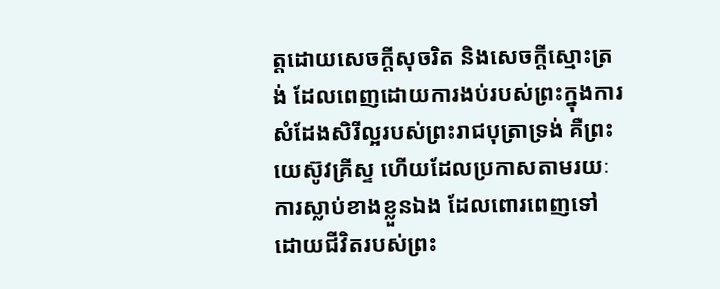ត្តដោយសេចក្តីសុចរិត និងសេចក្ដីស្មោះត្រង់ ដែលពេញដោយការងប់របស់ព្រះក្នុងការ សំដែងសិរីល្អរបស់ព្រះរាជបុត្រាទ្រង់ គឺព្រះយេស៊ូវគ្រីស្ទ ហើយដែលប្រកាសតាមរយៈការស្លាប់ខាងខ្លួនឯង ដែលពោរពេញទៅដោយជីវិតរបស់ព្រះ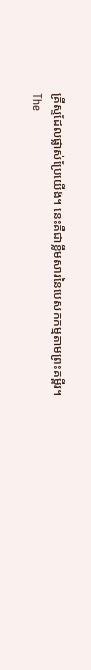គ្រីស្ទដែលផ្លាស់ប្រែយើង។ នេះគឺជាខ្លឹមសារនៃបេសកកម្មតាមព្រះគម្ពីរ។
The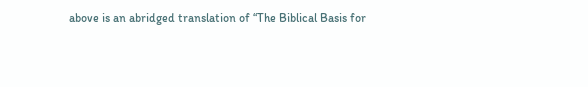above is an abridged translation of “The Biblical Basis for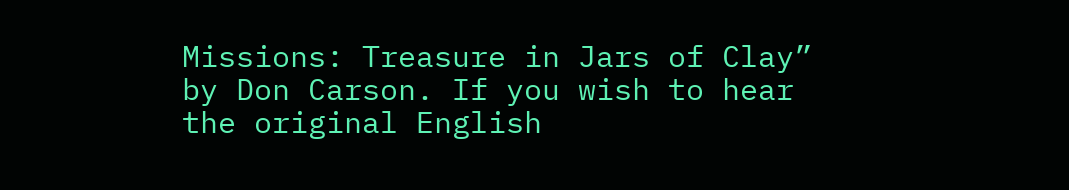Missions: Treasure in Jars of Clay” by Don Carson. If you wish to hear the original English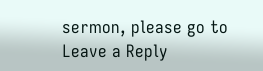sermon, please go to
Leave a Reply